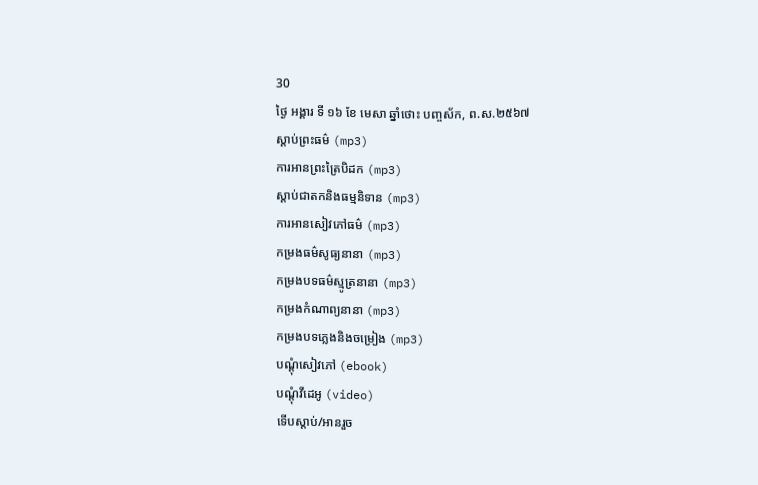30
ថ្ងៃ អង្គារ ទី ១៦ ខែ មេសា ឆ្នាំថោះ បញ្ចស័ក, ព.ស.២៥៦៧
ស្តាប់ព្រះធម៌ (mp3)
ការអានព្រះត្រៃបិដក (mp3)
ស្តាប់ជាតកនិងធម្មនិទាន (mp3)
ការអានសៀវភៅធម៌ (mp3)
កម្រងធម៌សូធ្យនានា (mp3)
កម្រងបទធម៌ស្មូត្រនានា (mp3)
កម្រងកំណាព្យនានា (mp3)
កម្រងបទភ្លេងនិងចម្រៀង (mp3)
បណ្តុំសៀវភៅ (ebook)
បណ្តុំវីដេអូ (video)
ទើបស្តាប់/អានរួច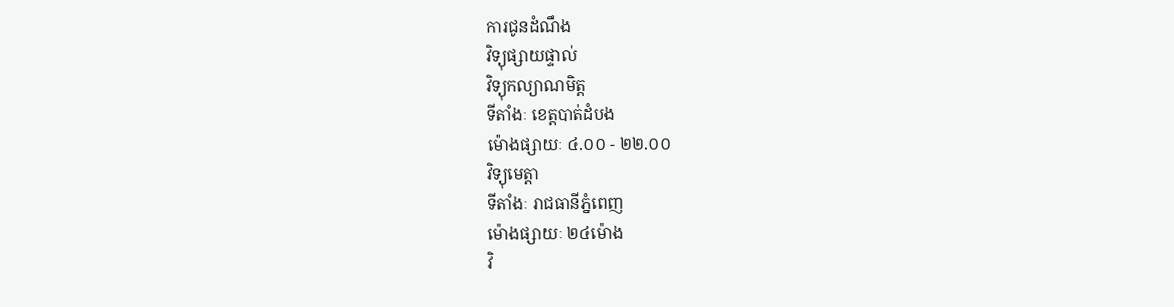ការជូនដំណឹង
វិទ្យុផ្សាយផ្ទាល់
វិទ្យុកល្យាណមិត្ត
ទីតាំងៈ ខេត្តបាត់ដំបង
ម៉ោងផ្សាយៈ ៤.០០ - ២២.០០
វិទ្យុមេត្តា
ទីតាំងៈ រាជធានីភ្នំពេញ
ម៉ោងផ្សាយៈ ២៤ម៉ោង
វិ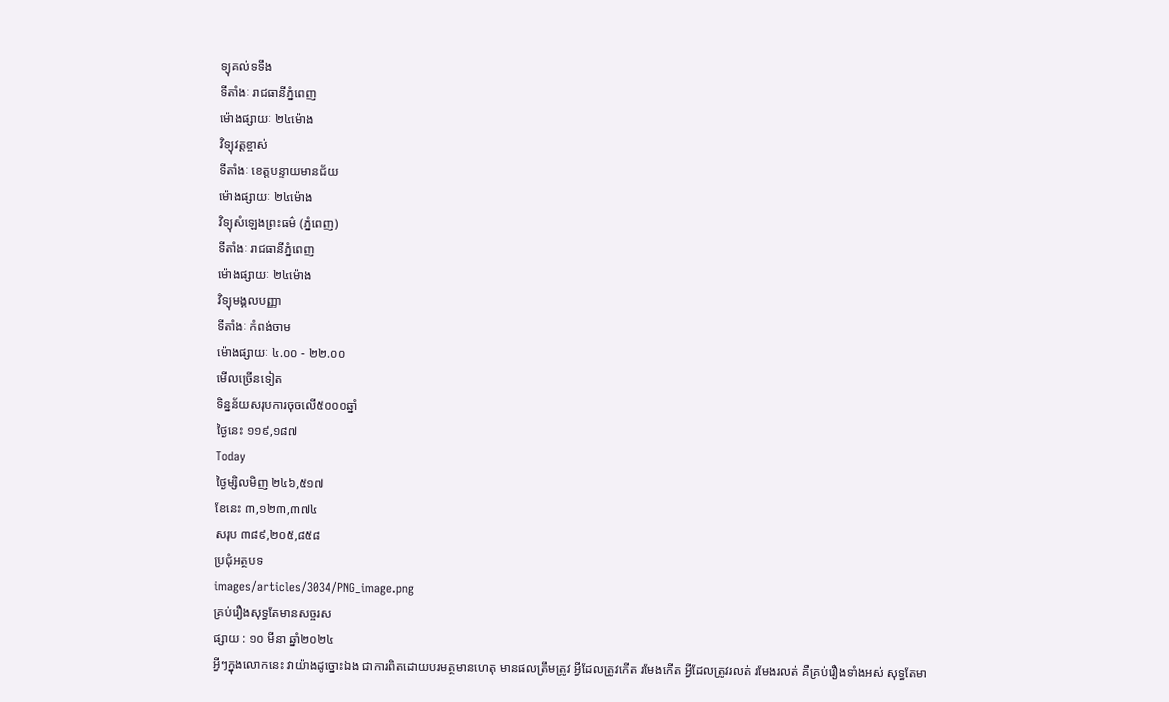ទ្យុគល់ទទឹង
ទីតាំងៈ រាជធានីភ្នំពេញ
ម៉ោងផ្សាយៈ ២៤ម៉ោង
វិទ្យុវត្តខ្ចាស់
ទីតាំងៈ ខេត្តបន្ទាយមានជ័យ
ម៉ោងផ្សាយៈ ២៤ម៉ោង
វិទ្យុសំឡេងព្រះធម៌ (ភ្នំពេញ)
ទីតាំងៈ រាជធានីភ្នំពេញ
ម៉ោងផ្សាយៈ ២៤ម៉ោង
វិទ្យុមង្គលបញ្ញា
ទីតាំងៈ កំពង់ចាម
ម៉ោងផ្សាយៈ ៤.០០ - ២២.០០
មើលច្រើនទៀត
ទិន្នន័យសរុបការចុចលើ៥០០០ឆ្នាំ
ថ្ងៃនេះ ១១៩,១៨៧
Today
ថ្ងៃម្សិលមិញ ២៤៦,៥១៧
ខែនេះ ៣,១២៣,៣៧៤
សរុប ៣៨៩,២០៥,៨៥៨
ប្រជុំអត្ថបទ
images/articles/3034/PNG_image.png
គ្រប់រឿងសុទ្ធតែមានសច្ចរស
ផ្សាយ : ១០ មីនា ឆ្នាំ២០២៤
អ្វីៗក្នុងលោកនេះ វាយ៉ាងដូច្នោះឯង ជាការពិតដោយបរមត្ថមានហេតុ មានផលត្រឹមត្រូវ អ្វីដែលត្រូវកើត រមែងកើត អ្វីដែលត្រូវរលត់ រមែងរលត់ គឺគ្រប់រឿងទាំងអស់ សុទ្ធតែមា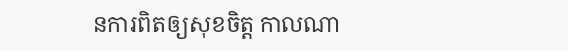នការពិតឲ្យសុខចិត្ត កាលណា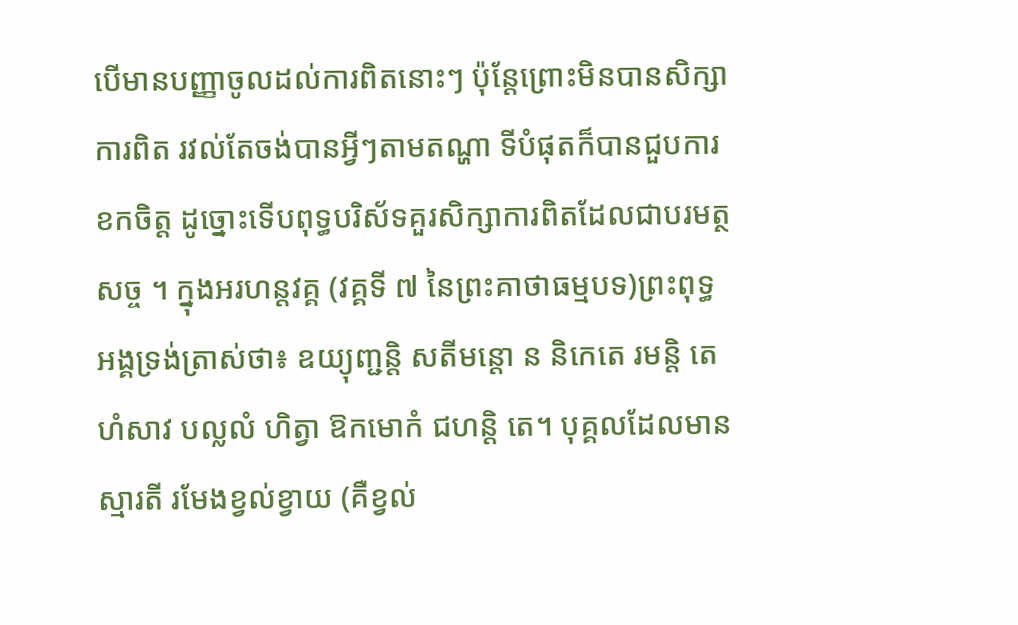បើមានបញ្ញាចូលដល់ការពិតនោះៗ ប៉ុន្តែព្រោះមិនបានសិក្សាការពិត រវល់តែចង់បានអ្វីៗតាមតណ្ហា ទីបំផុតក៏បានជួបការខកចិត្ត ដូច្នោះទើបពុទ្ធបរិស័ទគួរសិក្សាការពិតដែលជាបរមត្ថសច្ច ។ ក្នុងអរហន្តវគ្គ (វគ្គទី ៧ នៃព្រះគាថាធម្មបទ)ព្រះពុទ្ធអង្គទ្រង់ត្រាស់ថា៖ ឧយ្យុញ្ជន្តិ សតីមន្តោ ន និកេតេ រមន្តិ តេហំសាវ បល្លលំ ហិត្វា ឱកមោកំ ជហន្តិ តេ។ បុគ្គលដែលមានស្មារតី រមែងខ្វល់ខ្វាយ (គឺខ្វល់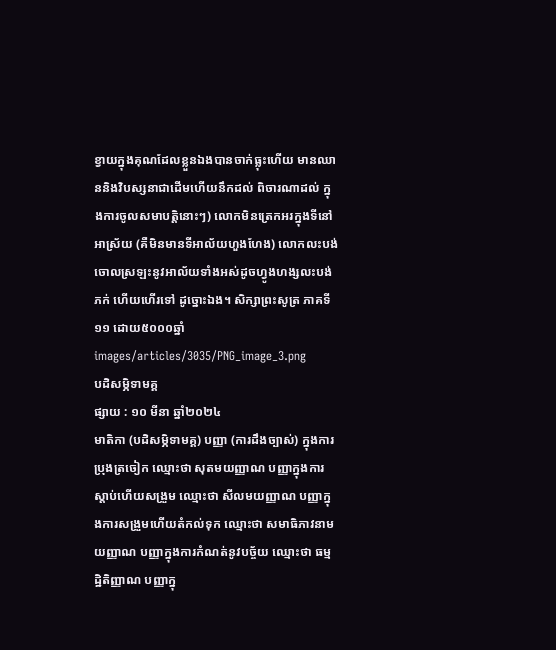ខ្វាយក្នុងគុណដែលខ្លួនឯងបានចាក់ធ្លុះហើយ មានឈាននិងវិបស្សនាជាដើមហើយនឹកដល់ ពិចារណាដល់ ក្នុងការចូលសមាបត្តិនោះៗ) លោកមិនត្រេកអរក្នុងទីនៅអាស្រ័យ (គឺមិនមានទីអាល័យហួងហែង) លោកលះបង់ចោលស្រឡះនូវអាល័យទាំងអស់ដូចហ្វូងហង្សលះបង់ភក់ ហើយហើរទៅ ដូច្នោះឯង។ សិក្សាព្រះសូត្រ ភាគទី ១១ ដោយ៥០០០ឆ្នាំ
images/articles/3035/PNG_image_3.png
បដិសម្ភិទាមគ្គ
ផ្សាយ : ១០ មីនា ឆ្នាំ២០២៤
មាតិកា (បដិសម្ភិទាមគ្គ) បញ្ញា (ការដឹងច្បាស់) ក្នុងការប្រុងត្រចៀក ឈ្មោះថា សុតមយញ្ញាណ បញ្ញាក្នុងការស្តាប់ហើយសង្រួម ឈ្មោះថា សីលមយញ្ញាណ បញ្ញាក្នុងការសង្រួមហើយតំកល់ទុក ឈ្មោះថា សមាធិភាវនាមយញ្ញាណ បញ្ញាក្នុងការកំណត់នូវបច្ច័យ ឈ្មោះថា ធម្មដ្ឋិតិញ្ញាណ បញ្ញាក្នុ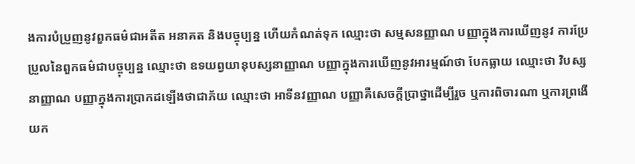ងការបំប្រួញនូវពួកធម៌ជាអតីត អនាគត និងបច្ចុប្បន្ន ហើយកំណត់ទុក ឈ្មោះថា សម្មសនញ្ញាណ បញ្ញាក្នុងការឃើញនូវ ការប្រែប្រួលនៃពួកធម៌ជាបច្ចុប្បន្ន ឈ្មោះថា ឧទយព្វយានុបស្សនាញ្ញាណ បញ្ញាក្នុងការឃើញនូវអារម្មណ៍ថា បែកធ្លាយ ឈ្មោះថា វិបស្សនាញ្ញាណ បញ្ញាក្នុងការប្រាកដឡើងថាជាភ័យ ឈ្មោះថា អាទីនវញ្ញាណ បញ្ញាគឺសេចក្តីប្រាថ្នាដើម្បីរួច ឬការពិចារណា ឬការព្រងើយក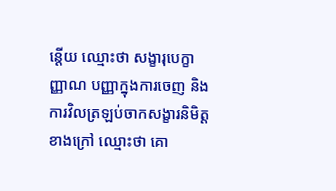ន្តើយ ឈ្មោះថា សង្ខារុបេក្ខាញ្ញាណ បញ្ញាក្នុងការចេញ និងការវិលត្រឡប់ចាកសង្ខារនិមិត្តខាងក្រៅ ឈ្មោះថា គោ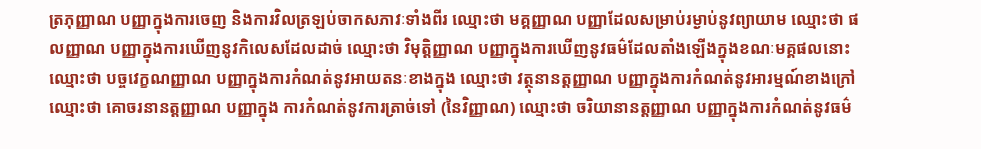ត្រភុញ្ញាណ បញ្ញាក្នុងការចេញ និងការវិលត្រឡប់ចាកសភាវៈទាំងពីរ ឈ្មោះថា មគ្គញ្ញាណ បញ្ញាដែលសម្រាប់រម្ងាប់នូវព្យាយាម ឈ្មោះថា ផលញ្ញាណ បញ្ញាក្នុងការឃើញនូវកិលេសដែលដាច់ ឈ្មោះថា វិមុត្តិញ្ញាណ បញ្ញាក្នុងការឃើញនូវធម៌ដែលតាំងឡើងក្នុងខណៈមគ្គផលនោះ ឈ្មោះថា បច្ចវេក្ខណញ្ញាណ បញ្ញាក្នុងការកំណត់នូវអាយតនៈខាងក្នុង ឈ្មោះថា វត្ថុនានត្តញ្ញាណ បញ្ញាក្នុងការកំណត់នូវអារម្មណ៍ខាងក្រៅ ឈ្មោះថា គោចរនានត្តញ្ញាណ បញ្ញាក្នុង ការកំណត់នូវការត្រាច់ទៅ (នៃវិញ្ញាណ) ឈ្មោះថា ចរិយានានត្តញ្ញាណ បញ្ញាក្នុងការកំណត់នូវធម៌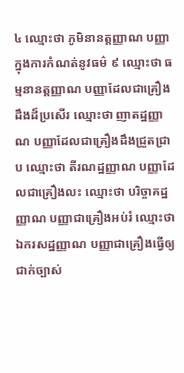៤ ឈ្មោះថា ភូមិនានត្តញ្ញាណ បញ្ញាក្នុងការកំណត់នូវធម៌ ៩ ឈ្មោះថា ធម្មនានត្តញ្ញាណ បញ្ញាដែលជាគ្រឿងដឹងដ៏ប្រសើរ ឈ្មោះថា ញាតដ្ឋញ្ញាណ បញ្ញាដែលជាគ្រឿងដឹងជ្រួតជ្រាប ឈ្មោះថា តីរណដ្ឋញ្ញាណ បញ្ញាដែលជាគ្រឿងលះ ឈ្មោះថា បរិច្ចាគដ្ឋញ្ញាណ បញ្ញាជាគ្រឿងអប់រំ ឈ្មោះថា ឯករសដ្ឋញ្ញាណ បញ្ញាជាគ្រឿងធ្វើឲ្យជាក់ច្បាស់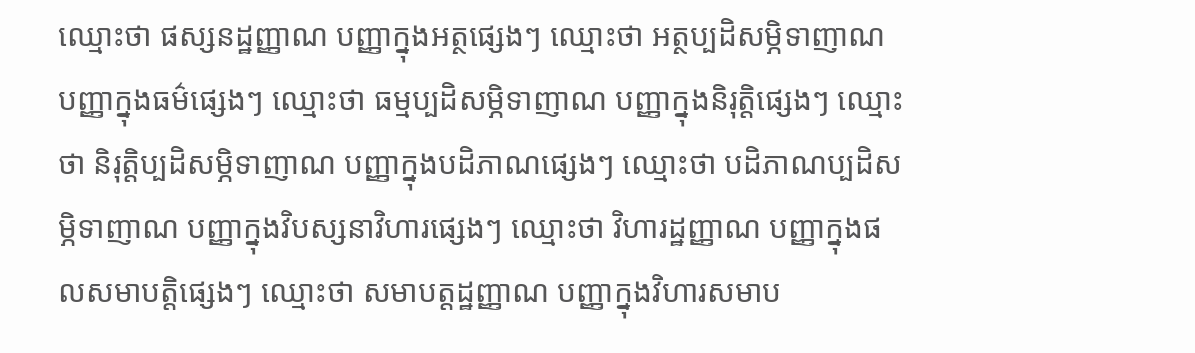ឈ្មោះថា ផស្សនដ្ឋញ្ញាណ បញ្ញាក្នុងអត្ថផ្សេងៗ ឈ្មោះថា អត្ថប្បដិសម្ភិទាញាណ បញ្ញាក្នុងធម៌ផ្សេងៗ ឈ្មោះថា ធម្មប្បដិសម្ភិទាញាណ បញ្ញាក្នុងនិរុត្តិផ្សេងៗ ឈ្មោះថា និរុត្តិប្បដិសម្ភិទាញាណ បញ្ញាក្នុងបដិភាណផ្សេងៗ ឈ្មោះថា បដិភាណប្បដិសម្ភិទាញាណ បញ្ញាក្នុងវិបស្សនាវិហារផ្សេងៗ ឈ្មោះថា វិហារដ្ឋញ្ញាណ បញ្ញាក្នុងផលសមាបត្តិផ្សេងៗ ឈ្មោះថា សមាបត្តដ្ឋញ្ញាណ បញ្ញាក្នុងវិហារសមាប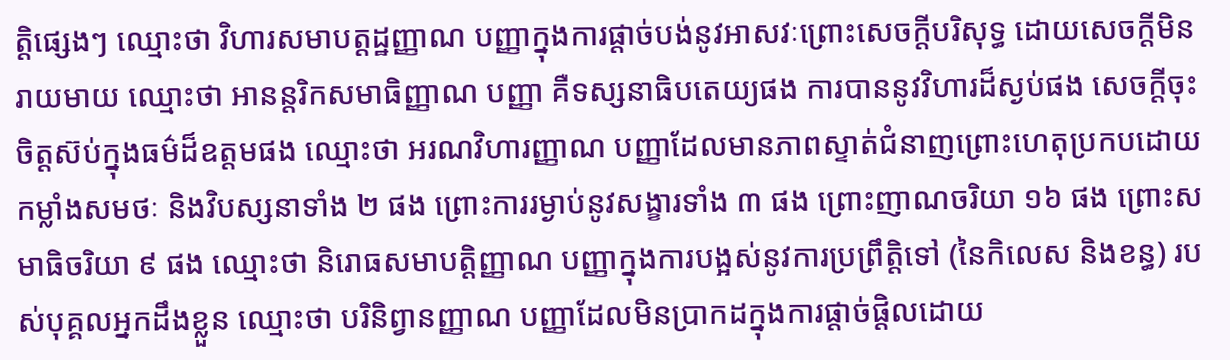ត្តិផ្សេងៗ ឈ្មោះថា វិហារសមាបត្តដ្ឋញ្ញាណ បញ្ញាក្នុងការផ្តាច់បង់នូវអាសវៈព្រោះសេចក្តីបរិសុទ្ធ ដោយសេចក្តីមិនរាយមាយ ឈ្មោះថា អានន្តរិកសមាធិញ្ញាណ បញ្ញា គឺទស្សនាធិបតេយ្យផង ការបាននូវវិហារដ៏ស្ងប់ផង សេចក្តីចុះចិត្តស៊ប់ក្នុងធម៌ដ៏ឧត្តមផង ឈ្មោះថា អរណវិហារញ្ញាណ បញ្ញាដែលមានភាពស្ទាត់ជំនាញព្រោះហេតុប្រកបដោយកម្លាំងសមថៈ និងវិបស្សនាទាំង ២ ផង ព្រោះការរម្ងាប់នូវសង្ខារទាំង ៣ ផង ព្រោះញាណចរិយា ១៦ ផង ព្រោះសមាធិចរិយា ៩ ផង ឈ្មោះថា និរោធសមាបត្តិញ្ញាណ បញ្ញាក្នុងការបង្អស់នូវការប្រព្រឹត្តិទៅ (នៃកិលេស និងខន្ធ) របស់បុគ្គលអ្នកដឹងខ្លួន ឈ្មោះថា បរិនិព្វានញ្ញាណ បញ្ញាដែលមិនប្រាកដក្នុងការផ្តាច់ផ្តិលដោយ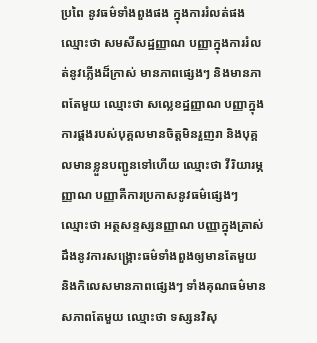ប្រពៃ នូវធម៌ទាំងពួងផង ក្នុងការរំលត់ផង ឈ្មោះថា សមសីសដ្ឋញ្ញាណ បញ្ញាក្នុងការរំលត់នូវភ្លើងដ៏ក្រាស់ មានភាពផ្សេងៗ និងមានភាពតែមួយ ឈ្មោះថា សល្លេខដ្ឋញ្ញាណ បញ្ញាក្នុងការផ្គងរបស់បុគ្គលមានចិត្តមិនរួញរា និងបុគ្គលមានខ្លួនបញ្ជូនទៅហើយ ឈ្មោះថា វីរិយារម្ភញ្ញាណ បញ្ញាគឺការប្រកាសនូវធម៌ផ្សេងៗ ឈ្មោះថា អត្ថសន្ទស្សនញ្ញាណ បញ្ញាក្នុងត្រាស់ដឹងនូវការសង្រ្គោះធម៌ទាំងពួងឲ្យមានតែមួយ និងកិលេសមានភាពផ្សេងៗ ទាំងគុណធម៌មានសភាពតែមួយ ឈ្មោះថា ទស្សនវិសុ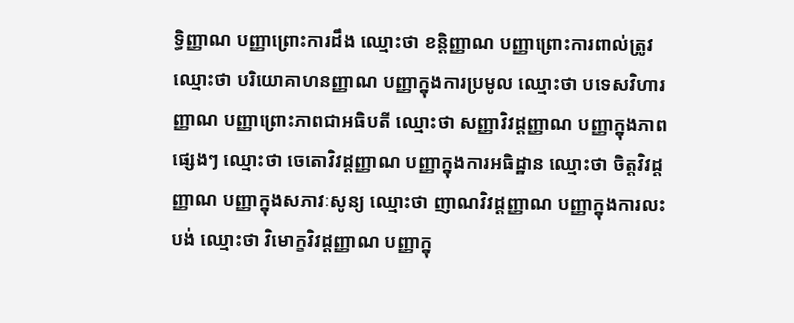ទ្ធិញ្ញាណ បញ្ញាព្រោះការដឹង ឈ្មោះថា ខន្តិញ្ញាណ បញ្ញាព្រោះការពាល់ត្រូវ ឈ្មោះថា បរិយោគាហនញ្ញាណ បញ្ញាក្នុងការប្រមូល ឈ្មោះថា បទេសវិហារញ្ញាណ បញ្ញាព្រោះភាពជាអធិបតី ឈ្មោះថា សញ្ញាវិវដ្ដញ្ញាណ បញ្ញាក្នុងភាពផ្សេងៗ ឈ្មោះថា ចេតោវិវដ្ដញ្ញាណ បញ្ញាក្នុងការអធិដ្ឋាន ឈ្មោះថា ចិត្តវិវដ្ដញ្ញាណ បញ្ញាក្នុងសភាវៈសូន្យ ឈ្មោះថា ញាណវិវដ្ដញ្ញាណ បញ្ញាក្នុងការលះបង់ ឈ្មោះថា វិមោក្ខវិវដ្ដញ្ញាណ បញ្ញាក្នុ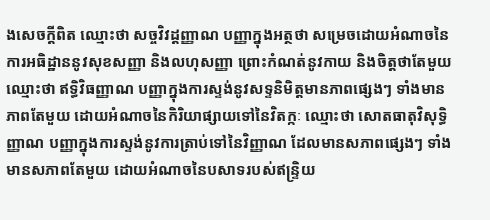ងសេចក្តីពិត ឈ្មោះថា សច្ចវិវដ្ដញ្ញាណ បញ្ញាក្នុងអត្ថថា សម្រេចដោយអំណាចនៃការអធិដ្ឋាននូវសុខសញ្ញា និងលហុសញ្ញា ព្រោះកំណត់នូវកាយ និងចិត្តថាតែមួយ ឈ្មោះថា ឥទ្ធិវិធញ្ញាណ បញ្ញាក្នុងការស្ទង់នូវសទ្ទនិមិត្តមានភាពផ្សេងៗ ទាំងមានភាពតែមួយ ដោយអំណាចនៃកិរិយាផ្សាយទៅនៃវិតក្កៈ ឈ្មោះថា សោតធាតុវិសុទ្ធិញ្ញាណ បញ្ញាក្នុងការស្ទង់នូវការត្រាប់ទៅនៃវិញ្ញាណ ដែលមានសភាពផ្សេងៗ ទាំងមានសភាពតែមួយ ដោយអំណាចនៃបសាទរបស់ឥន្រ្ទិយ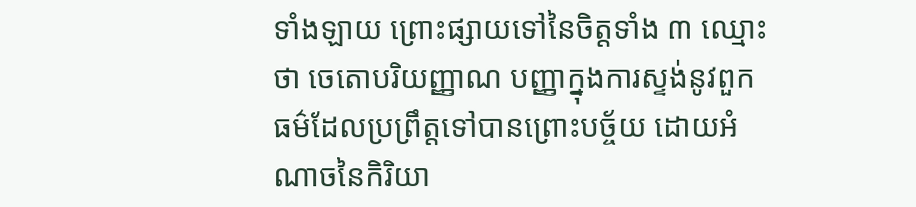ទាំងឡាយ ព្រោះផ្សាយទៅនៃចិត្តទាំង ៣ ឈ្មោះថា ចេតោបរិយញ្ញាណ បញ្ញាក្នុងការស្ទង់នូវពួកធម៌ដែលប្រព្រឹត្តទៅបានព្រោះបច្ច័យ ដោយអំណាចនៃកិរិយា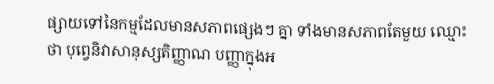ផ្សាយទៅនៃកម្មដែលមានសភាពផ្សេងៗ គ្នា ទាំងមានសភាពតែមួយ ឈ្មោះថា បុព្វេនិវាសានុស្សតិញ្ញាណ បញ្ញាក្នុងអ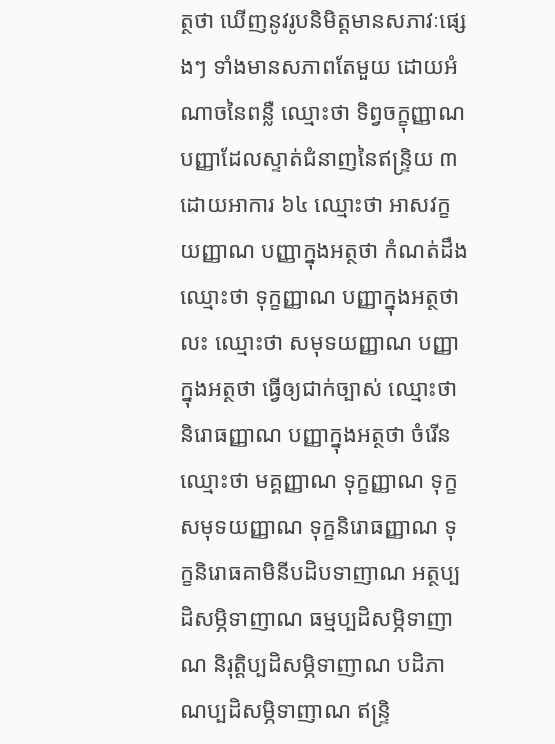ត្ថថា ឃើញនូវរូបនិមិត្តមានសភាវៈផ្សេងៗ ទាំងមានសភាពតែមួយ ដោយអំណាចនៃពន្លឺ ឈ្មោះថា ទិព្វចក្ខុញ្ញាណ បញ្ញាដែលស្ទាត់ជំនាញនៃឥន្រ្ទិយ ៣ ដោយអាការ ៦៤ ឈ្មោះថា អាសវក្ខយញ្ញាណ បញ្ញាក្នុងអត្ថថា កំណត់ដឹង ឈ្មោះថា ទុក្ខញ្ញាណ បញ្ញាក្នុងអត្ថថា លះ ឈ្មោះថា សមុទយញ្ញាណ បញ្ញាក្នុងអត្ថថា ធ្វើឲ្យជាក់ច្បាស់ ឈ្មោះថា និរោធញ្ញាណ បញ្ញាក្នុងអត្ថថា ចំរើន ឈ្មោះថា មគ្គញ្ញាណ ទុក្ខញ្ញាណ ទុក្ខសមុទយញ្ញាណ ទុក្ខនិរោធញ្ញាណ ទុក្ខនិរោធគាមិនីបដិបទាញាណ អត្ថប្បដិសម្ភិទាញាណ ធម្មប្បដិសម្ភិទាញាណ និរុត្តិប្បដិសម្ភិទាញាណ បដិភាណប្បដិសម្ភិទាញាណ ឥន្រ្ទិ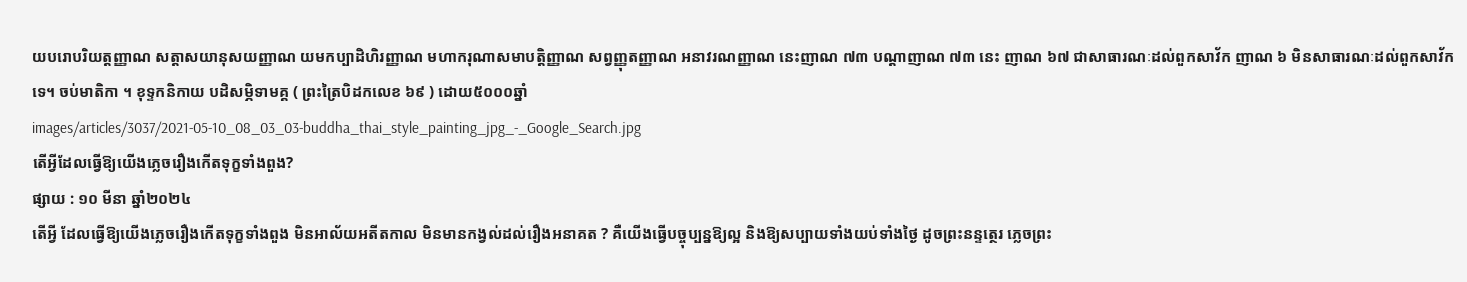យបរោបរិយត្តញ្ញាណ សត្តាសយានុសយញ្ញាណ យមកប្បាដិហិរញ្ញាណ មហាករុណាសមាបត្តិញ្ញាណ សព្វញ្ញុតញ្ញាណ អនាវរណញ្ញាណ នេះញាណ ៧៣ បណ្តាញាណ ៧៣ នេះ ញាណ ៦៧ ជាសាធារណៈដល់ពួកសាវ័ក ញាណ ៦ មិនសាធារណៈដល់ពួកសាវ័កទេ។ ចប់មាតិកា ។ ខុទ្ទកនិកាយ បដិសម្ភិទាមគ្គ ( ព្រះត្រៃបិដកលេខ ៦៩ ) ដោយ៥០០០ឆ្នាំ
images/articles/3037/2021-05-10_08_03_03-buddha_thai_style_painting_jpg_-_Google_Search.jpg
តើអ្វីដែលធ្វើឱ្យយើងភ្លេចរឿងកើតទុក្ខទាំងពួង?
ផ្សាយ : ១០ មីនា ឆ្នាំ២០២៤
តើអ្វី ដែលធ្វើឱ្យយើងភ្លេចរឿងកើតទុក្ខទាំងពួង មិនអាល័យអតីតកាល មិនមានកង្វល់ដល់រឿងអនាគត ? គឺយើងធ្វើបច្ចុប្បន្នឱ្យល្អ និងឱ្យសប្បាយទាំងយប់ទាំងថ្ងៃ ដូចព្រះនន្ទត្ថេរ ភ្លេចព្រះ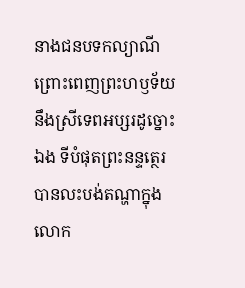នាងជនបទកល្យាណី ព្រោះពេញព្រះហឫទ័យនឹងស្រីទេពអប្សរដូច្នោះឯង ទីបំផុតព្រះនន្ទត្ថេរ បានលះបង់តណ្ហាក្នុងលោក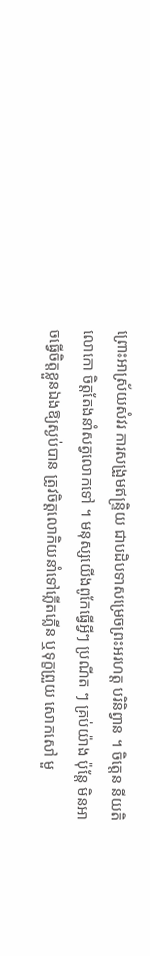ព្រោះអាស្រ័យសំវរ ការសង្រួមឥន្ទ្រិយ ជាបដិបទាសម្រេចព្រះអរហត្ត បរិនិព្វាន ។ ចិត្តេន នីយតិ លោកោ ចិត្តតែងនាំសត្វលោកទៅ ។ មនុស្សយើងពូកែធ្វើអ្វីៗ ប្រណីត ៗ គ្រប់យ៉ាង ប៉ុន្តែ មិនអាចធ្វើចិត្តខ្លួនឯងឱ្យស្ងប់បាន ត្រូវចិត្តលោកិយនាំទៅភ្លើតភ្លើន ឬទុក្ខព្រួយ សោកសៅ មួ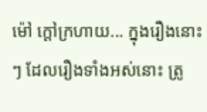ម៉ៅ ក្ដៅក្រហាយ... ក្នុងរឿងនោះៗ ដែលរឿងទាំងអស់នោះ ត្រូ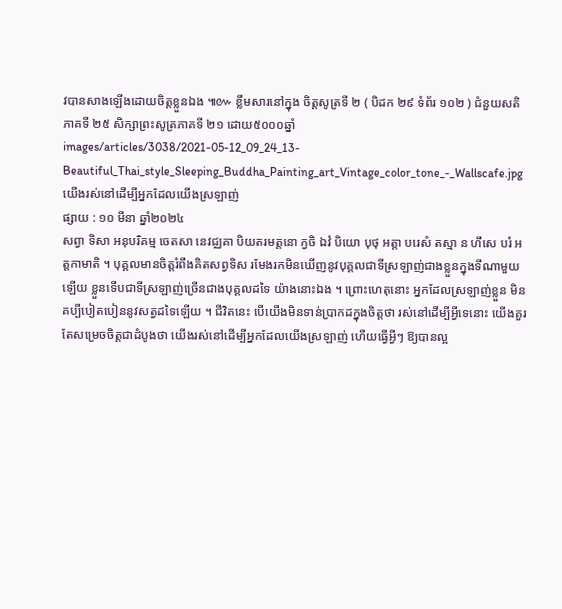វបានសាងឡើងដោយចិត្តខ្លួនឯង ៕៚ ខ្លឹមសារនៅក្នុង ចិត្តសូត្រទី ២ ( បិដក ២៩ ទំព័រ ១០២ ) ជំនួយសតិភាគទី ២៥ សិក្សាព្រះសូត្រភាគទី ២១ ដោយ៥០០០ឆ្នាំ
images/articles/3038/2021-05-12_09_24_13-Beautiful_Thai_style_Sleeping_Buddha_Painting_art_Vintage_color_tone_-_Wallscafe.jpg
យើងរស់នៅដើម្បីអ្នកដែលយើងស្រឡាញ់
ផ្សាយ : ១០ មីនា ឆ្នាំ២០២៤
សព្វា ទិសា អនុបរិគម្ម ចេតសា នេវជ្ឈគា បិយតរមត្តនោ ក្វចិ ឯវំ បិយោ បុថុ អត្តា បរេសំ តស្មា ន ហឹសេ បរំ អត្តកាមាតិ ។ បុគ្គលមានចិត្តរំពឹងគិតសព្វទិស រមែងរកមិនឃើញនូវបុគ្គលជាទីស្រឡាញ់ជាងខ្លួនក្នុងទីណាមួយឡើយ ខ្លួនទើបជាទីស្រឡាញ់ច្រើនជាងបុគ្គលដទៃ យ៉ាងនោះឯង ។ ព្រោះហេតុនោះ អ្នកដែលស្រឡាញ់ខ្លួន មិនគប្បីបៀតបៀននូវសត្វដទៃឡើយ ។ ជីវិតនេះ បើយើងមិនទាន់ប្រាកដក្នុងចិត្តថា រស់នៅដើម្បីអ្វីទេនោះ យើងគួរតែសម្រេចចិត្តជាដំបូងថា យើងរស់នៅដើម្បីអ្នកដែលយើងស្រឡាញ់ ហើយធ្វើអ្វីៗ ឱ្យបានល្អ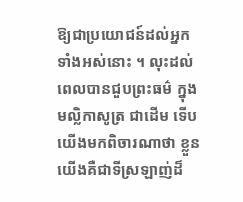ឱ្យជាប្រយោជន៍ដល់អ្នកទាំងអស់នោះ ។ លុះដល់ពេលបានជួបព្រះធម៌ ក្នុងមល្លិកាសូត្រ ជាដើម ទើបយើងមកពិចារណាថា ខ្លួនយើងគឺជាទីស្រឡាញ់ដ៏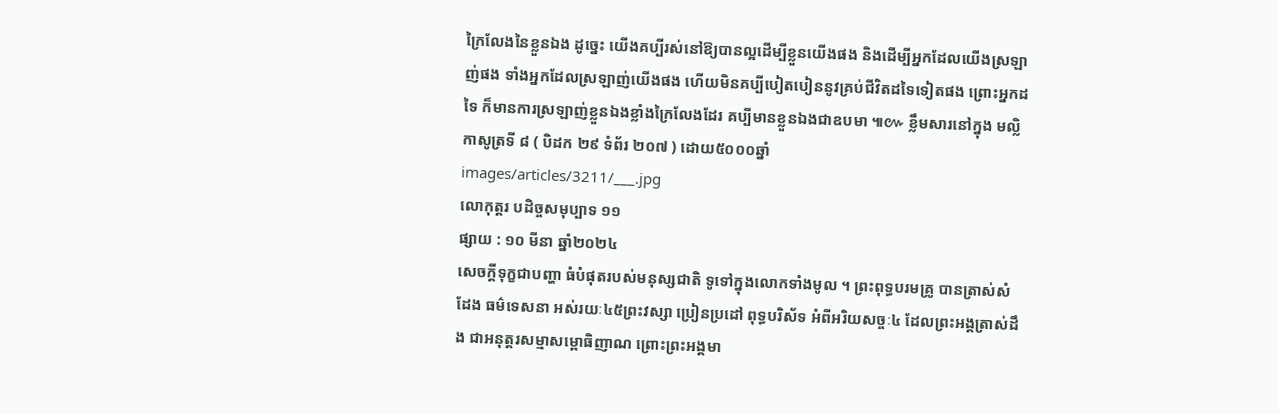ក្រៃលែងនៃខ្លួនឯង ដូច្នេះ យើងគប្បីរស់នៅឱ្យបានល្អដើម្បីខ្លួនយើងផង និងដើម្បីអ្នកដែលយើងស្រឡាញ់ផង ទាំងអ្នកដែលស្រឡាញ់យើងផង ហើយមិនគប្បីបៀតបៀននូវគ្រប់ជីវិតដទៃទៀតផង ព្រោះអ្នកដទៃ ក៏មានការស្រឡាញ់ខ្លួនឯងខ្លាំងក្រៃលែងដែរ គប្បីមានខ្លួនឯងជាឧបមា ៕៚ ខ្លឹមសារនៅក្នុង មល្លិកាសូត្រទី ៨ ( បិដក ២៩ ទំព័រ ២០៧ ) ដោយ៥០០០ឆ្នាំ
images/articles/3211/___.jpg
លោកុត្តរ បដិច្ចសមុប្បាទ ១១
ផ្សាយ : ១០ មីនា ឆ្នាំ២០២៤
សេចក្តីទុក្ខជាបញ្ហា ធំបំផុតរបស់មនុស្សជាតិ ទូទៅក្នុងលោកទាំងមូល ។ ព្រះពុទ្ធបរមគ្រូ បានត្រាស់សំដែង ធម៌ទេសនា អស់រយៈ៤៥ព្រះវស្សា ប្រៀនប្រដៅ ពុទ្ធបរិស័ទ អំពីអរិយសច្ចៈ៤ ដែលព្រះអង្គត្រាស់ដឹង ជាអនុត្តរសម្មាសម្ពោធិញាណ ព្រោះព្រះអង្គមា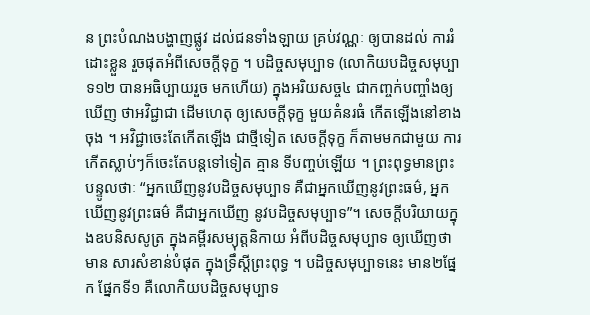ន ព្រះបំណងបង្ហាញផ្លូវ ដល់ជនទាំងឡាយ គ្រប់វណ្ណៈ ឲ្យបានដល់ ការរំដោះខ្លួន រួចផុតអំពីសេចក្តីទុក្ខ ។ បដិច្ចសមុប្បាទ (លោកិយបដិច្ចសមុប្បាទ១២ បានអធិប្បាយរួច មកហើយ) ក្នុងអរិយសច្ច៤ ជាកញ្ចក់បញ្ចាំងឲ្យឃើញ ថាអវិជ្ជាជា ដើមហេតុ ឲ្យសេចក្តីទុក្ខ មួយគំនរធំ កើតឡើងនៅខាងចុង ។ អវិជ្ជាចេះតែកើតឡើង ជាថ្មីទៀត សេចក្តីទុក្ខ ក៏តាមមកជាមួយ ការកើតស្លាប់ៗក៏ចេះតែបន្តទៅទៀត គ្មាន ទីបញ្ចប់ឡើយ ។ ព្រះពុទ្ធមានព្រះបន្ទូលថាៈ “អ្នកឃើញនូវបដិច្ចសមុប្បាទ គឺជាអ្នកឃើញនូវព្រះធម៌, អ្នកឃើញនូវព្រះធម៌ គឺជាអ្នកឃើញ នូវបដិច្ចសមុប្បាទ”។ សេចក្តីបរិយាយក្នុងឧបនិសសូត្រ ក្នុងគម្ពីរសម្យុត្តនិកាយ អំពីបដិច្ចសមុប្បាទ ឲ្យឃើញថាមាន សារសំខាន់បំផុត ក្នុងទ្រឹស្តីព្រះពុទ្ធ ។ បដិច្ចសមុប្បាទនេះ មាន២ផ្នែក ផ្នែកទី១ គឺលោកិយបដិច្ចសមុប្បាទ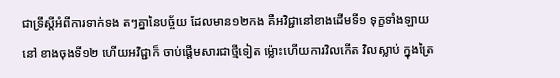ជាទ្រឹស្តីអំពីការទាក់ទង តៗគ្នានៃបច្ច័យ ដែលមាន១២កង គឺអវិជ្ជានៅខាងដើមទី១ ទុក្ខទាំងឡាយនៅ ខាងចុងទី១២ ហើយអវិជ្ជាក៏ ចាប់ផ្តើមសារជាថ្មីទៀត ម៉្លោះហើយការវិលកើត វិលស្លាប់ ក្នុងត្រៃ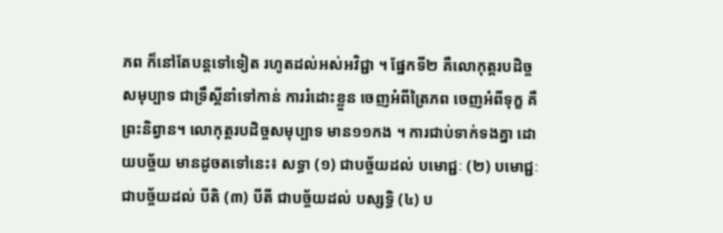ភព ក៏នៅតែបន្តទៅទៀត រហូតដល់អស់អវិជ្ជា ។ ផ្នែកទី២ គឺលោកុត្តរបដិច្ចសមុប្បាទ ជាទ្រឹស្តីនាំទៅកាន់ ការរំដោះខ្លួន ចេញអំពីត្រៃភព ចេញអំពីទុក្ខ គឺព្រះនិព្វាន។ លោកុត្តរបដិច្ចសមុប្បាទ មាន១១កង ។ ការជាប់ទាក់ទងគ្នា ដោយបច្ច័យ មានដូចតទៅនេះ៖ សទ្ធា (១) ជាបច្ច័យដល់ បមោជ្ជៈ (២) បមោជ្ជៈ ជាបច្ច័យដល់ បីតិ (៣) បីតី ជាបច្ច័យដល់ បស្សទ្ធិ (៤) ប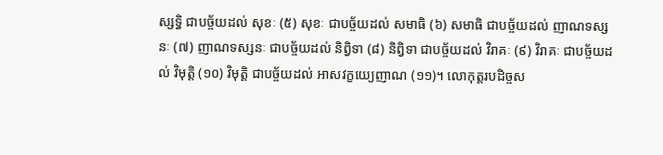ស្សទ្ធិ ជាបច្ច័យដល់ សុខៈ (៥) សុខៈ ជាបច្ច័យដល់ សមាធិ (៦) សមាធិ ជាបច្ច័យដល់ ញាណទស្សនៈ (៧) ញាណទស្សនៈ ជាបច្ច័យដល់ និព្វិទា (៨) និព្វិទា ជាបច្ច័យដល់ វិរាគៈ (៩) វិរាគៈ ជាបច្ច័យដល់ វិមុត្តិ (១០) វិមុត្តិ ជាបច្ច័យដល់ អាសវក្ខយ្យេញាណ (១១)។ លោកុត្តរបដិច្ចស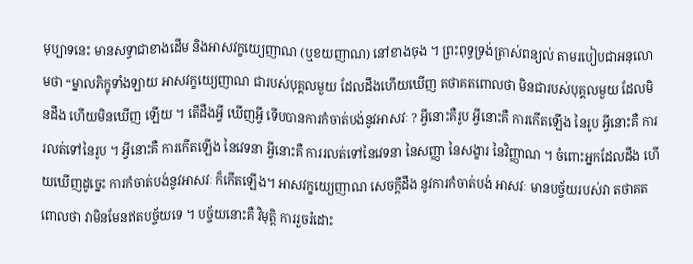មុប្បាទនេះ មានសទ្ធាជាខាងដើម និងអាសវក្ខយ្យេញាណ (ឬខយញាណ) នៅខាងចុង ។ ព្រះពុទ្ធទ្រង់ត្រាស់ពន្យល់ តាមរបៀបជាអនុលោមថា “ម្នាលភិក្ខុទាំងឡាយ អាសវក្ខយ្យេញាណ ជារបស់បុគ្គលមួយ ដែលដឹងហើយឃើញ តថាគតពោលថា មិនជារបស់បុគ្គលមួយ ដែលមិនដឹង ហើយមិនឃើញ ឡើយ ។ តើដឹងអ្វី ឃើញអ្វី ទើបបានការកំចាត់បង់នូវអាសវៈ ? អ្វីនោះគឺរូប អ្វីនោះគឺ ការកើតឡើង នៃរូប អ្វីនោះគឺ ការរលត់ទៅនៃរូប ។ អ្វីនោះគឺ ការកើតឡើង នៃវេទនា អ្វីនោះគឺ ការរលត់ទៅនៃវេទនា នៃសញ្ញា នៃសង្ខារ នៃវិញ្ញាណ ។ ចំពោះអ្នកដែលដឹង ហើយឃើញដូច្នេះ ការកំចាត់បង់នូវអាសវៈ ក៏កើតឡើង។ អាសវក្ខយ្យេញាណ សេចក្តីដឹង នូវការកំចាត់បង់ អាសវៈ មានបច្ច័យរបស់វា តថាគតពោលថា វាមិនមែនឥតបច្ច័យទេ ។ បច្ច័យនោះគឺ វិមុត្តិ ការរួចរំដោះ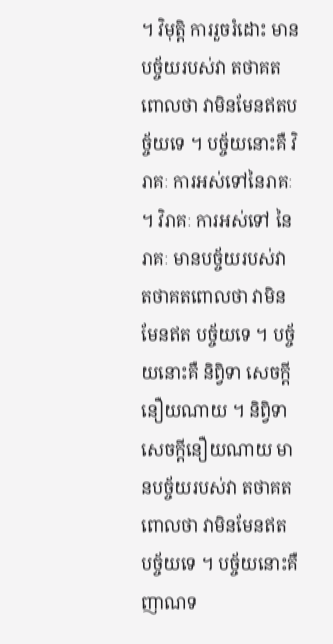។ វិមុត្តិ ការរួចរំដោះ មានបច្ច័យរបស់វា តថាគតពោលថា វាមិនមែនឥតបច្ច័យទេ ។ បច្ច័យនោះគឺ វិរាគៈ ការអស់ទៅនៃរាគៈ ។ វិរាគៈ ការអស់ទៅ នៃរាគៈ មានបច្ច័យរបស់វា តថាគតពោលថា វាមិនមែនឥត បច្ច័យទេ ។ បច្ច័យនោះគឺ និព្វិទា សេចក្តីនឿយណាយ ។ និព្វិទា សេចក្តីនឿយណាយ មានបច្ច័យរបស់វា តថាគតពោលថា វាមិនមែនឥត បច្ច័យទេ ។ បច្ច័យនោះគឺ ញាណទ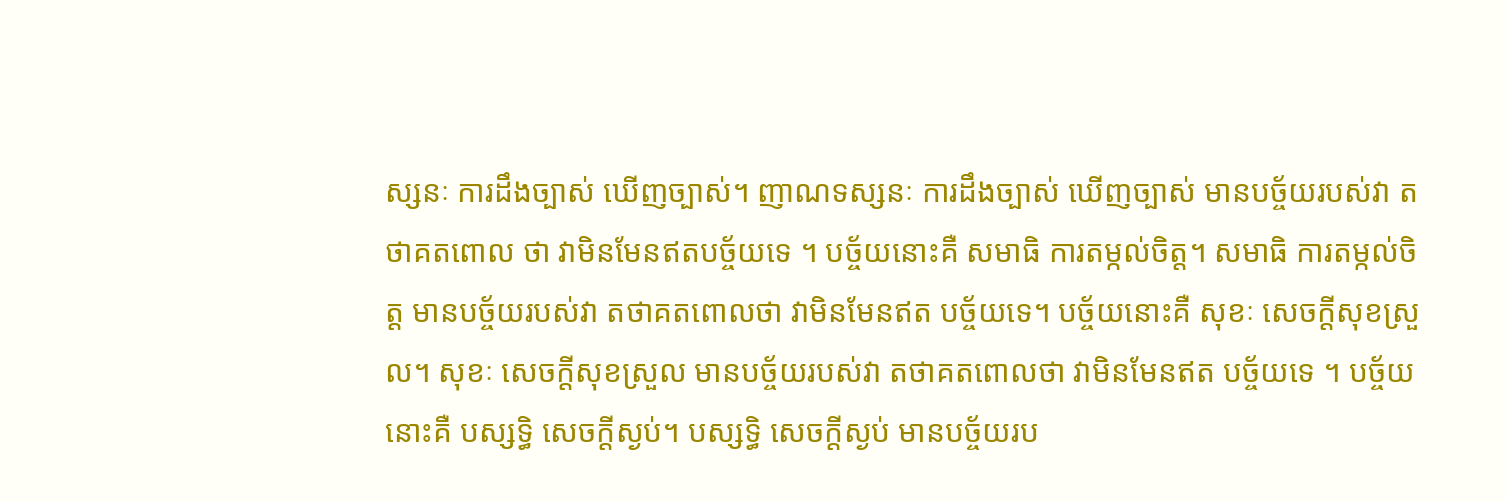ស្សនៈ ការដឹងច្បាស់ ឃើញច្បាស់។ ញាណទស្សនៈ ការដឹងច្បាស់ ឃើញច្បាស់ មានបច្ច័យរបស់វា តថាគតពោល ថា វាមិនមែនឥតបច្ច័យទេ ។ បច្ច័យនោះគឺ សមាធិ ការតម្កល់ចិត្ត។ សមាធិ ការតម្កល់ចិត្ត មានបច្ច័យរបស់វា តថាគតពោលថា វាមិនមែនឥត បច្ច័យទេ។ បច្ច័យនោះគឺ សុខៈ សេចក្តីសុខស្រួល។ សុខៈ សេចក្តីសុខស្រួល មានបច្ច័យរបស់វា តថាគតពោលថា វាមិនមែនឥត បច្ច័យទេ ។ បច្ច័យនោះគឺ បស្សទ្ធិ សេចក្តីស្ងប់។ បស្សទ្ធិ សេចក្តីស្ងប់ មានបច្ច័យរប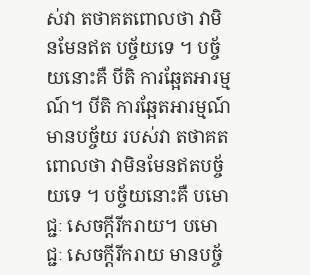ស់វា តថាគតពោលថា វាមិនមែនឥត បច្ច័យទេ ។ បច្ច័យនោះគឺ បីតិ ការឆ្អែតអារម្មណ៍។ បីតិ ការឆ្អែតអារម្មណ៍ មានបច្ច័យ របស់វា តថាគតពោលថា វាមិនមែនឥតបច្ច័យទេ ។ បច្ច័យនោះគឺ បមោជ្ជៈ សេចក្តីរីករាយ។ បមោជ្ជៈ សេចក្តីរីករាយ មានបច្ច័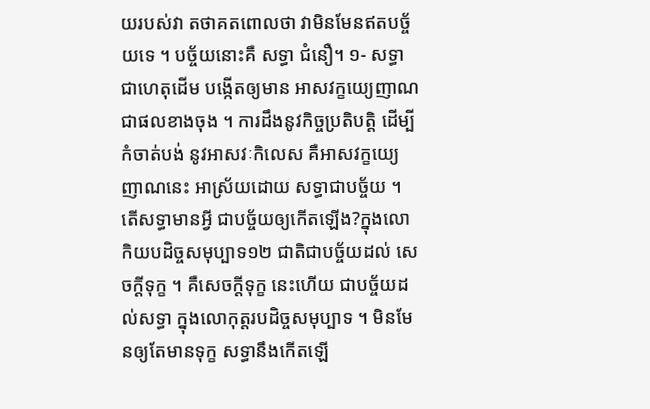យរបស់វា តថាគតពោលថា វាមិនមែនឥតបច្ច័យទេ ។ បច្ច័យនោះគឺ សទ្ធា ជំនឿ។ ១- សទ្ធា ជាហេតុដើម បង្កើតឲ្យមាន អាសវក្ខយ្យេញាណ ជាផលខាងចុង ។ ការដឹងនូវកិច្ចប្រតិបត្តិ ដើម្បីកំចាត់បង់ នូវអាសវៈកិលេស គឺអាសវក្ខយ្យេ ញាណនេះ អាស្រ័យដោយ សទ្ធាជាបច្ច័យ ។ តើសទ្ធាមានអ្វី ជាបច្ច័យឲ្យកើតឡើង?ក្នុងលោកិយបដិច្ចសមុប្បាទ១២ ជាតិជាបច្ច័យដល់ សេចក្តីទុក្ខ ។ គឺសេចក្តីទុក្ខ នេះហើយ ជាបច្ច័យដល់សទ្ធា ក្នុងលោកុត្តរបដិច្ចសមុប្បាទ ។ មិនមែនឲ្យតែមានទុក្ខ សទ្ធានឹងកើតឡើ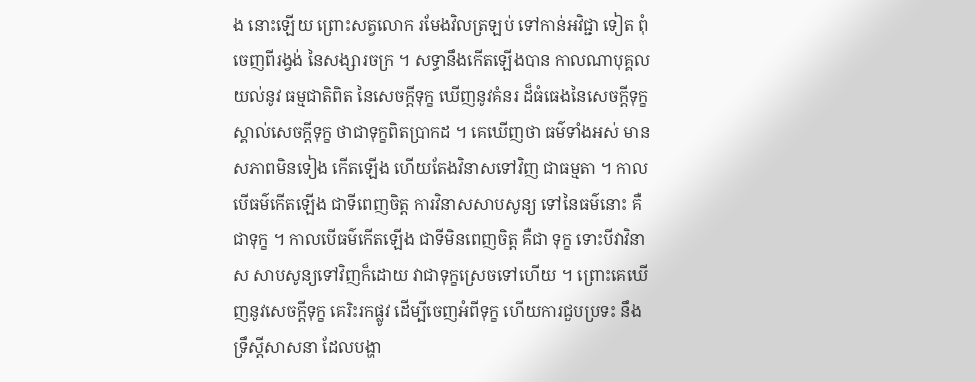ង នោះឡើយ ព្រោះសត្វលោក រមែងវិលត្រឡប់ ទៅកាន់អវិជ្ជា ទៀត ពុំចេញពីរង្វង់ នៃសង្សារចក្រ ។ សទ្ធានឹងកើតឡើងបាន កាលណាបុគ្គល យល់នូវ ធម្មជាតិពិត នៃសេចក្តីទុក្ខ ឃើញនូវគំនរ ដ៏ធំធេងនៃសេចក្តីទុក្ខ ស្គាល់សេចក្តីទុក្ខ ថាជាទុក្ខពិតប្រាកដ ។ គេឃើញថា ធម៌ទាំងអស់ មានសភាពមិនទៀង កើតឡើង ហើយតែងវិនាសទៅវិញ ជាធម្មតា ។ កាលបើធម៌កើតឡើង ជាទីពេញចិត្ត ការវិនាសសាបសូន្យ ទៅនៃធម៌នោះ គឺជាទុក្ខ ។ កាលបើធម៌កើតឡើង ជាទីមិនពេញចិត្ត គឺជា ទុក្ខ ទោះបីវាវិនាស សាបសូន្យទៅវិញក៏ដោយ វាជាទុក្ខស្រេចទៅហើយ ។ ព្រោះគេឃើញនូវសេចក្តីទុក្ខ គេរិះរកផ្លូវ ដើម្បីចេញអំពីទុក្ខ ហើយការជួបប្រទះ នឹងទ្រឹស្តីសាសនា ដែលបង្ហា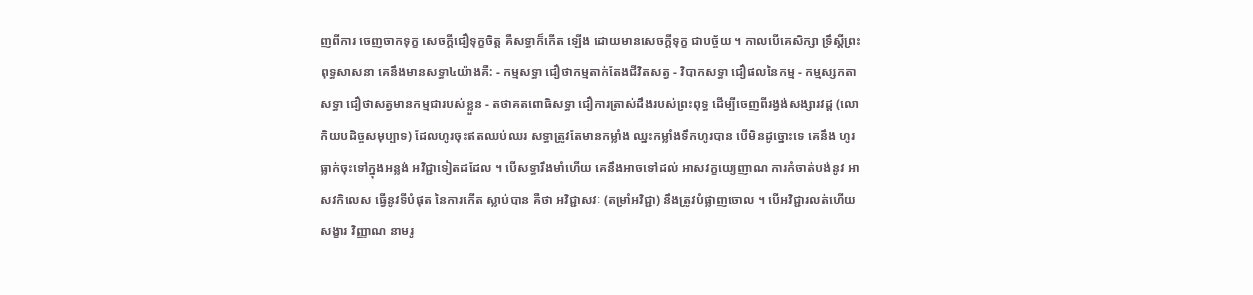ញពីការ ចេញចាកទុក្ខ សេចក្តីជឿទុក្ខចិត្ត គឺសទ្ធាក៏កើត ឡើង ដោយមានសេចក្តីទុក្ខ ជាបច្ច័យ ។ កាលបើគេសិក្សា ទ្រឹស្តីព្រះពុទ្ធសាសនា គេនឹងមានសទ្ធា៤យ៉ាងគឺ: - កម្មសទ្ធា ជឿថាកម្មតាក់តែងជីវិតសត្វ - វិបាកសទ្ធា ជឿផលនៃកម្ម - កម្មស្សកតាសទ្ធា ជឿថាសត្វមានកម្មជារបស់ខ្លួន - តថាគតពោធិសទ្ធា ជឿការត្រាស់ដឹងរបស់ព្រះពុទ្ធ ដើម្បីចេញពីរង្វង់សង្សារវដ្ត (លោកិយបដិច្ចសមុប្បាទ) ដែលហូរចុះឥតឈប់ឈរ សទ្ធាត្រូវតែមានកម្លាំង ឈ្នះកម្លាំងទឹកហូរបាន បើមិនដូច្នោះទេ គេនឹង ហូរធ្លាក់ចុះទៅក្នុងអន្លង់ អវិជ្ជាទៀតដដែល ។ បើសទ្ធារឹងមាំហើយ គេនឹងអាចទៅដល់ អាសវក្ខយ្យេញាណ ការកំចាត់បង់នូវ អាសវកិលេស ធ្វើនូវទីបំផុត នៃការកើត ស្លាប់បាន គឺថា អវិជ្ជាសវៈ (តម្រាំអវិជ្ជា) នឹងត្រូវបំផ្លាញចោល ។ បើអវិជ្ជារលត់ហើយ សង្ខារ វិញ្ញាណ នាមរូ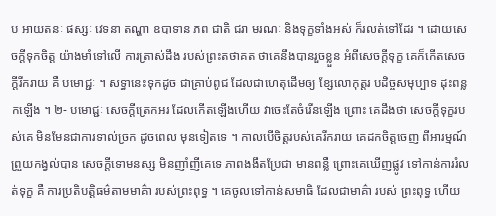ប អាយតនៈ ផស្សៈ វេទនា តណ្ហា ឧបាទាន ភព ជាតិ ជរា មរណៈ និងទុក្ខទាំងអស់ ក៏រលត់ទៅដែរ ។ ដោយសេចក្តីទុកចិត្ត យ៉ាងមាំទៅលើ ការត្រាស់ដឹង របស់ព្រះតថាគត ថាគេនឹងបានរួចខ្លួន អំពីសេចក្តីទុក្ខ គេក៏កើតសេចក្តីរីករាយ គឺ បមោជ្ជៈ ។ សទ្ធានេះទុកដូច ជាគ្រាប់ពូជ ដែលជាហេតុដើមឲ្យ ខ្សែលោកុត្តរ បដិច្ចសមុប្បាទ ដុះពន្លកឡើង ។ ២- បមោជ្ជៈ សេចក្តីត្រេកអរ ដែលកើតឡើងហើយ វាចេះតែចំរើនឡើង ព្រោះ គេដឹងថា សេចក្តីទុក្ខរបស់គេ មិនមែនជាការទាល់ច្រក ដូចពេល មុនទៀតទេ ។ កាលបើចិត្តរបស់គេរីករាយ គេដកចិត្តចេញ ពីអារម្មណ៍ព្រួយកង្វល់បាន សេចក្តីទោមនស្ស មិនញាំញីគេទេ ភាពងងឹតប្រែជា មានពន្លឺ ព្រោះគេឃើញផ្លូវ ទៅកាន់ការរំលត់ទុក្ខ គឺ ការប្រតិបត្តិធម៌តាមមាគ៌ា របស់ព្រះពុទ្ធ ។ គេចូលទៅកាន់សមាធិ ដែលជាមាគ៌ា របស់ ព្រះពុទ្ធ ហើយ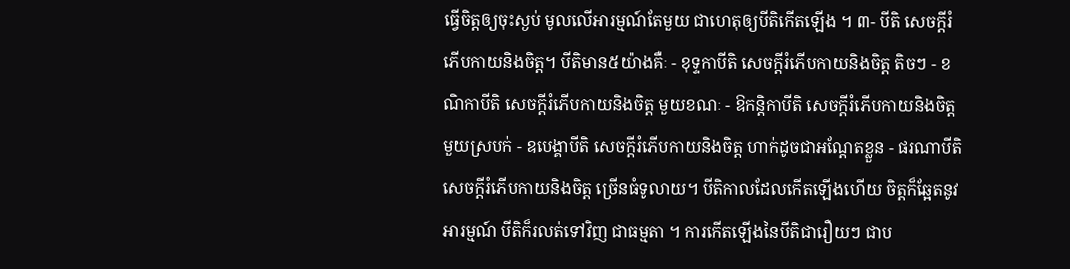ធ្វើចិត្តឲ្យចុះស្ងប់ មូលលើអារម្មណ៍តែមួយ ជាហេតុឲ្យបីតិកើតឡើង ។ ៣- បីតិ សេចក្តីរំភើបកាយនិងចិត្ត។ បីតិមាន៥យ៉ាងគឺៈ - ខុទ្ទកាបីតិ សេចក្តីរំភើបកាយនិងចិត្ត តិចៗ - ខណិកាបីតិ សេចក្តីរំភើបកាយនិងចិត្ត មួយខណៈ - ឱកន្តិកាបីតិ សេចក្តីរំភើបកាយនិងចិត្ត មួយស្របក់ - ឧបេង្គាបីតិ សេចក្តីរំភើបកាយនិងចិត្ត ហាក់ដូចជាអណ្តែតខ្លួន - ផរណាបីតិ សេចក្តីរំភើបកាយនិងចិត្ត ច្រើនធំទូលាយ។ បីតិកាលដែលកើតឡើងហើយ ចិត្តក៏ឆ្អែតនូវអារម្មណ៍ បីតិក៏រលត់ទៅវិញ ជាធម្មតា ។ ការកើតឡើងនៃបីតិជារឿយៗ ជាប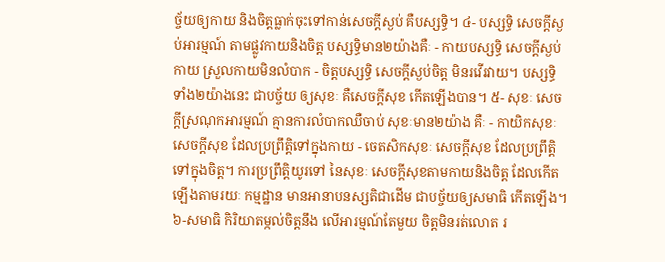ច្ច័យឲ្យកាយ និងចិត្តធ្លាក់ចុះទៅកាន់សេចក្តីស្ងប់ គឺបស្សទ្ធិ។ ៤- បស្សទ្ធិ សេចក្តីស្ងប់អារម្មណ៍ តាមផ្លូវកាយនិងចិត្ត បស្សទ្ធិមាន២យ៉ាងគឺៈ - កាយបស្សទ្ធិ សេចក្តីស្ងប់កាយ ស្រួលកាយមិនលំបាក - ចិត្តបស្សទ្ធិ សេចក្តីស្ងប់ចិត្ត មិនរវើរវាយ។ បស្សទ្ធិទាំង២យ៉ាងនេះ ជាបច្ច័យ ឲ្យសុខៈ គឺសេចក្តីសុខ កើតឡើងបាន។ ៥- សុខៈ សេចក្តីស្រណុកអារម្មណ៍ គ្មានការលំបាកឈឺចាប់ សុខៈមាន២យ៉ាង គឺៈ - កាយិកសុខៈ សេចក្តីសុខ ដែលប្រព្រឹត្តិទៅក្នុងកាយ - ចេតសិកសុខៈ សេចក្តីសុខ ដែលប្រព្រឹត្តិទៅក្នុងចិត្ត។ ការប្រព្រឹត្តិយូរទៅ នៃសុខៈ សេចក្តីសុខតាមកាយនិងចិត្ត ដែលកើតឡើងតាមរយៈ កម្មដ្ឋាន មានអានាបនស្សតិជាដើម ជាបច្ច័យឲ្យសមាធិ កើតឡើង។ ៦-សមាធិ កិរិយាតម្កល់ចិត្តនឹង លើអារម្មណ៍តែមួយ ចិត្តមិនរត់លោត រ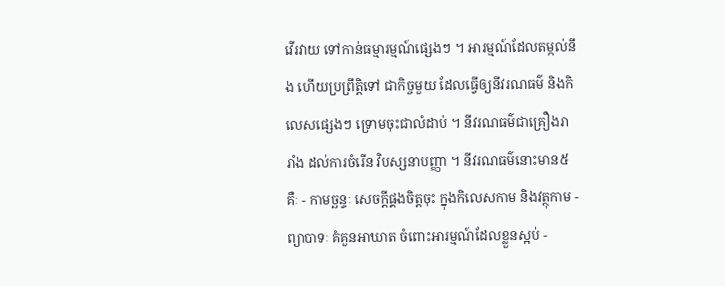វើរវាយ ទៅកាន់ធម្មារម្មណ៍ផ្សេងៗ ។ អារម្មណ៍ដែលតម្កល់នឹង ហើយប្រព្រឹត្តិទៅ ជាកិច្ចមួយ ដែលធ្វើឲ្យនីវរណធម៌ និងកិលេសផ្សេងៗ ទ្រោមចុះជាលំដាប់ ។ នីវរណធម៌ជាគ្រឿងរារាំង ដល់ការចំរើន វិបស្សនាបញ្ញា ។ នីវរណធម៌នោះមាន៥គឺៈ - កាមច្ឆន្ទៈ សេចក្តីផ្គងចិត្តចុះ ក្នុងកិលេសកាម និងវត្ថុកាម - ព្យាបាទៈ គំគួនអាឃាត ចំពោះអារម្មណ៍ដែលខ្លួនស្អប់ -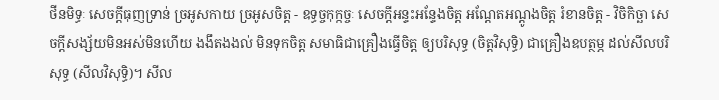ថីនមិទ្ធៈ សេចក្តីធុញទ្រាន់ ច្រអូសកាយ ច្រអូសចិត្ត - ឧទ្ធច្ចកុក្កច្ចៈ សេចក្តីអន្ទះអន្ទែងចិត្ត អណ្តែតអណ្តូងចិត្ត រំខានចិត្ត - វិចិកិច្ឆា សេចក្តីសង្ស័យមិនអស់មិនហើយ ងងឹតងងល់ មិនទុកចិត្ត សមាធិជាគ្រឿងធ្វើចិត្ត ឲ្យបរិសុទ្ធ (ចិត្តវិសុទ្ធិ) ជាគ្រឿងឧបត្ថម្ភ ដល់សីលបរិសុទ្ធ (សីលវិសុទ្ធិ)។ សីល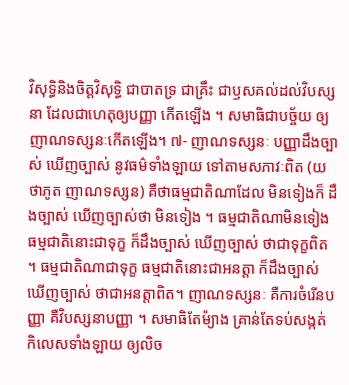វិសុទ្ធិនិងចិត្តវិសុទ្ធិ ជាបាតទ្រ ជាគ្រឹះ ជាឫសគល់ដល់វិបស្សនា ដែលជាហេតុឲ្យបញ្ញា កើតឡើង ។ សមាធិជាបច្ច័យ ឲ្យញាណទស្សនៈកើតឡើង។ ៧- ញាណទស្សនៈ បញ្ញាដឹងច្បាស់ ឃើញច្បាស់ នូវធម៌ទាំងឡាយ ទៅតាមសភាវៈពិត (យថាភូត ញាណទស្សន) គឺថាធម្មជាតិណាដែល មិនទៀងក៏ ដឹងច្បាស់ ឃើញច្បាស់ថា មិនទៀង ។ ធម្មជាតិណាមិនទៀង ធម្មជាតិនោះជាទុក្ខ ក៏ដឹងច្បាស់ ឃើញច្បាស់ ថាជាទុក្ខពិត ។ ធម្មជាតិណាជាទុក្ខ ធម្មជាតិនោះជាអនត្តា ក៏ដឹងច្បាស់ ឃើញច្បាស់ ថាជាអនត្តាពិត។ ញាណទស្សនៈ គឺការចំរើនបញ្ញា គឺវិបស្សនាបញ្ញា ។ សមាធិតែម៉្យាង គ្រាន់តែទប់សង្កត់ កិលេសទាំងឡាយ ឲ្យលិច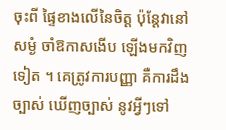ចុះពី ផ្ទៃខាងលើនៃចិត្ត ប៉ុន្តែវានៅសម្ងំ ចាំឱកាសងើប ឡើងមកវិញទៀត ។ គេត្រូវការបញ្ញា គឺការដឹងច្បាស់ ឃើញច្បាស់ នូវអ្វីៗទៅ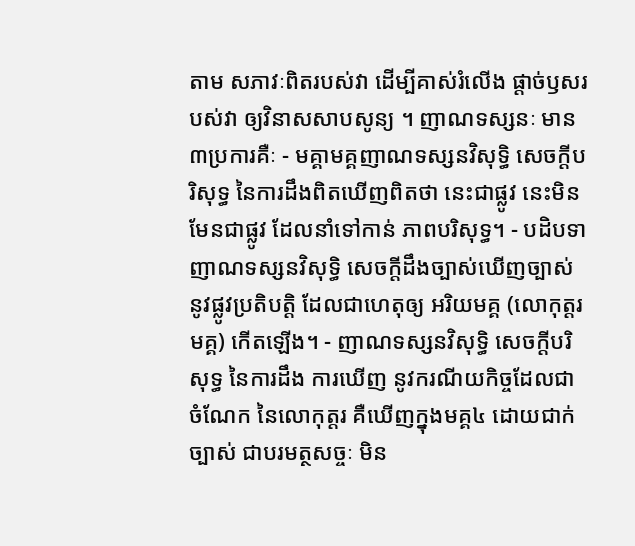តាម សភាវៈពិតរបស់វា ដើម្បីគាស់រំលើង ផ្តាច់ឫសរបស់វា ឲ្យវិនាសសាបសូន្យ ។ ញាណទស្សនៈ មាន៣ប្រការគឺៈ - មគ្គាមគ្គញាណទស្សនវិសុទ្ធិ សេចក្តីបរិសុទ្ធ នៃការដឹងពិតឃើញពិតថា នេះជាផ្លូវ នេះមិនមែនជាផ្លូវ ដែលនាំទៅកាន់ ភាពបរិសុទ្ធ។ - បដិបទាញាណទស្សនវិសុទ្ធិ សេចក្តីដឹងច្បាស់ឃើញច្បាស់ នូវផ្លូវប្រតិបត្តិ ដែលជាហេតុឲ្យ អរិយមគ្គ (លោកុត្តរមគ្គ) កើតឡើង។ - ញាណទស្សនវិសុទ្ធិ សេចក្តីបរិសុទ្ធ នៃការដឹង ការឃើញ នូវករណីយកិច្ចដែលជាចំណែក នៃលោកុត្តរ គឺឃើញក្នុងមគ្គ៤ ដោយជាក់ច្បាស់ ជាបរមត្ថសច្ចៈ មិន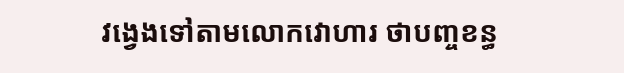វង្វេងទៅតាមលោកវោហារ ថាបញ្ចខន្ធ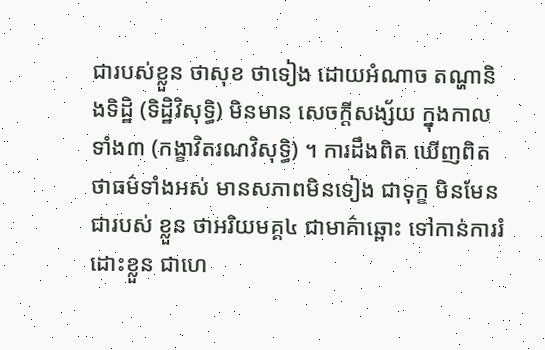ជារបស់ខ្លួន ថាសុខ ថាទៀង ដោយអំណាច តណ្ហានិងទិដ្ឋិ (ទិដ្ឋិវិសុទ្ធិ) មិនមាន សេចក្តីសង្ស័យ ក្នុងកាលទាំង៣ (កង្ខាវិតរណវិសុទ្ធិ) ។ ការដឹងពិត ឃើញពិត ថាធម៌ទាំងអស់ មានសភាពមិនទៀង ជាទុក្ខ មិនមែនជារបស់ ខ្លួន ថាអរិយមគ្គ៤ ជាមាគ៌ាឆ្ពោះ ទៅកាន់ការរំដោះខ្លួន ជាហេ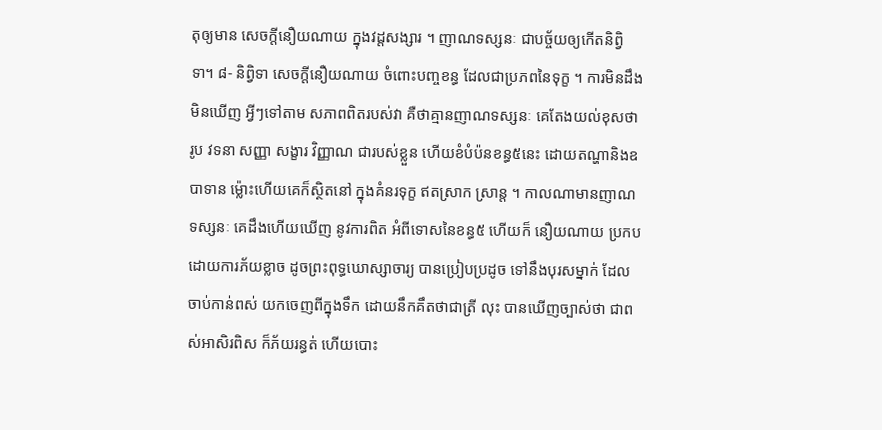តុឲ្យមាន សេចក្តីនឿយណាយ ក្នុងវដ្តសង្សារ ។ ញាណទស្សនៈ ជាបច្ច័យឲ្យកើតនិព្វិទា។ ៨- និព្វិទា សេចក្តីនឿយណាយ ចំពោះបញ្ចខន្ធ ដែលជាប្រភពនៃទុក្ខ ។ ការមិនដឹង មិនឃើញ អ្វីៗទៅតាម សភាពពិតរបស់វា គឺថាគ្មានញាណទស្សនៈ គេតែងយល់ខុសថា រូប វទនា សញ្ញា សង្ខារ វិញ្ញាណ ជារបស់ខ្លួន ហើយខំបំប៉នខន្ធ៥នេះ ដោយតណ្ហានិងឧបាទាន ម្ល៉ោះហើយគេក៏ស្ថិតនៅ ក្នុងគំនរទុក្ខ ឥតស្រាក ស្រាន្ត ។ កាលណាមានញាណទស្សនៈ គេដឹងហើយឃើញ នូវការពិត អំពីទោសនៃខន្ធ៥ ហើយក៏ នឿយណាយ ប្រកបដោយការភ័យខ្លាច ដូចព្រះពុទ្ធឃោស្សាចារ្យ បានប្រៀបប្រដូច ទៅនឹងបុរសម្នាក់ ដែលចាប់កាន់ពស់ យកចេញពីក្នុងទឹក ដោយនឹកគឹតថាជាត្រី លុះ បានឃើញច្បាស់ថា ជាពស់អាសិរពិស ក៏ភ័យរន្ធត់ ហើយបោះ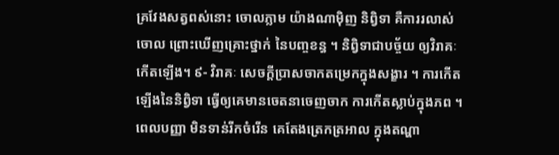គ្រវែងសត្វពស់នោះ ចោលភ្លាម យ៉ាងណាម៉ិញ និព្វិទា គឺការរលាស់ចោល ព្រោះឃើញគ្រោះថ្នាក់ នៃបញ្ចខន្ធ ។ និព្វិទាជាបច្ច័យ ឲ្យវិរាគៈកើតឡើង។ ៩- វិរាគៈ សេចក្តីប្រាសចាកតម្រេកក្នុងសង្ខារ ។ ការកើតឡើងនៃនិព្វិទា ធ្វើឲ្យគេមានចេតនាចេញចាក ការកើតស្លាប់ក្នុងភព ។ ពេលបញ្ញា មិនទាន់រីកចំរើន គេតែងត្រេកត្រអាល ក្នុងតណ្ហា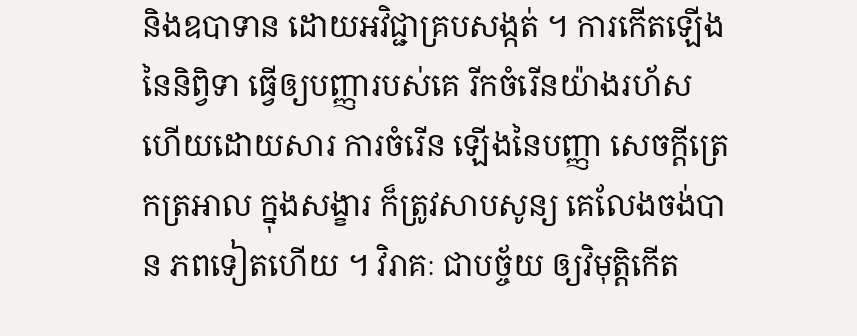និងឧបាទាន ដោយអវិជ្ជាគ្របសង្កត់ ។ ការកើតឡើងនៃនិព្វិទា ធ្វើឲ្យបញ្ញារបស់គេ រីកចំរើនយ៉ាងរហ័ស ហើយដោយសារ ការចំរើន ឡើងនៃបញ្ញា សេចក្តីត្រេកត្រអាល ក្នុងសង្ខារ ក៏ត្រូវសាបសូន្យ គេលែងចង់បាន ភពទៀតហើយ ។ វិរាគៈ ជាបច្ច័យ ឲ្យវិមុត្តិកើត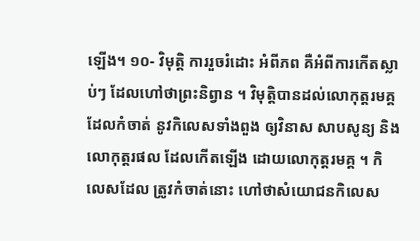ឡើង។ ១០- វិមុត្តិ ការរួចរំដោះ អំពីភព គឺអំពីការកើតស្លាប់ៗ ដែលហៅថាព្រះនិព្វាន ។ វិមុត្តិបានដល់លោកុត្តរមគ្គ ដែលកំចាត់ នូវកិលេសទាំងពួង ឲ្យវិនាស សាបសូន្យ និងលោកុត្តរផល ដែលកើតឡើង ដោយលោកុត្តរមគ្គ ។ កិលេសដែល ត្រូវកំចាត់នោះ ហៅថាសំយោជនកិលេស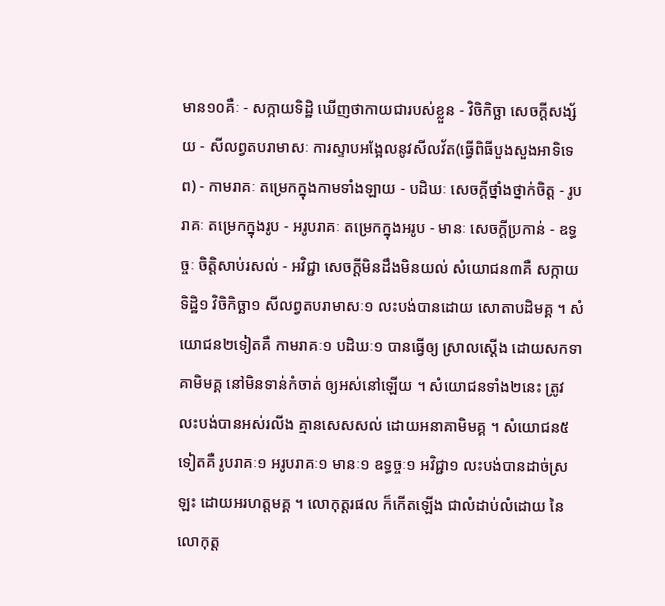មាន១០គឺៈ - សក្កាយទិដ្ឋិ ឃើញថាកាយជារបស់ខ្លួន - វិចិកិច្ឆា សេចក្តីសង្ស័យ - សីលព្វតបរាមាសៈ ការស្ទាបអង្អែលនូវសីលវ័ត(ធ្វើពិធីបួងសួងអាទិទេព) - កាមរាគៈ តម្រេកក្នុងកាមទាំងឡាយ - បដិឃៈ សេចក្តីថ្នាំងថ្នាក់ចិត្ត - រូបរាគៈ តម្រេកក្នុងរូប - អរូបរាគៈ តម្រេកក្នុងអរូប - មានៈ សេចក្តីប្រកាន់ - ឧទ្ធច្ចៈ ចិត្តិសាប់រសល់ - អវិជ្ជា សេចក្តីមិនដឹងមិនយល់ សំយោជន៣គឺ សក្កាយទិដ្ឋិ១ វិចិកិច្ឆា១ សីលព្វតបរាមាសៈ១ លះបង់បានដោយ សោតាបដិមគ្គ ។ សំយោជន២ទៀតគឺ កាមរាគៈ១ បដិឃៈ១ បានធ្វើឲ្យ ស្រាលស្តើង ដោយសកទាគាមិមគ្គ នៅមិនទាន់កំចាត់ ឲ្យអស់នៅឡើយ ។ សំយោជនទាំង២នេះ ត្រូវលះបង់បានអស់រលីង គ្មានសេសសល់ ដោយអនាគាមិមគ្គ ។ សំយោជន៥ទៀតគឺ រូបរាគៈ១ អរូបរាគៈ១ មានៈ១ ឧទ្ធច្ចៈ១ អវិជ្ជា១ លះបង់បានដាច់ស្រឡះ ដោយអរហត្តមគ្គ ។ លោកុត្តរផល ក៏កើតឡើង ជាលំដាប់លំដោយ នៃ លោកុត្ត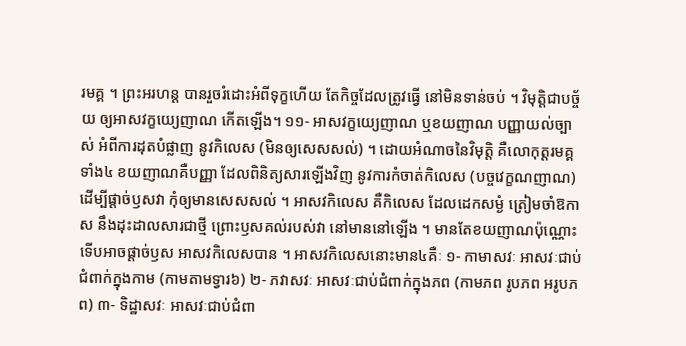រមគ្គ ។ ព្រះអរហន្ត បានរួចរំដោះអំពីទុក្ខហើយ តែកិច្ចដែលត្រូវធ្វើ នៅមិនទាន់ចប់ ។ វិមុត្តិជាបច្ច័យ ឲ្យអាសវក្ខយ្យេញាណ កើតឡើង។ ១១- អាសវក្ខយ្យេញាណ ឬខយញាណ បញ្ញាយល់ច្បាស់ អំពីការដុតបំផ្លាញ នូវកិលេស (មិនឲ្យសេសសល់) ។ ដោយអំណាចនៃវិមុត្តិ គឺលោកុត្តរមគ្គ ទាំង៤ ខយញាណគឺបញ្ញា ដែលពិនិត្យសារឡើងវិញ នូវការកំចាត់កិលេស (បច្ចវេក្ខណញាណ) ដើម្បីផ្តាច់ឫសវា កុំឲ្យមានសេសសល់ ។ អាសវកិលេស គឺកិលេស ដែលដេកសម្ងំ ត្រៀមចាំឱកាស នឹងដុះដាលសារជាថ្មី ព្រោះឫសគល់របស់វា នៅមាននៅឡើង ។ មានតែខយញាណប៉ុណ្ណោះ ទើបអាចផ្តាច់ឫស អាសវកិលេសបាន ។ អាសវកិលេសនោះមាន៤គឺៈ ១- កាមាសវៈ អាសវៈជាប់ជំពាក់ក្នុងកាម (កាមតាមទ្វារ៦) ២- ភវាសវៈ អាសវៈជាប់ជំពាក់ក្នុងភព (កាមភព រូបភព អរូបភព) ៣- ទិដ្ឋាសវៈ អាសវៈជាប់ជំពា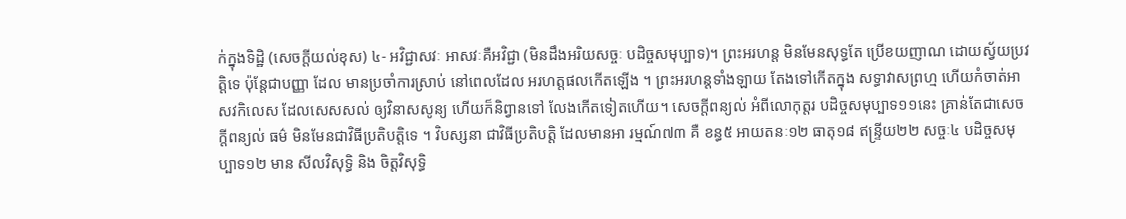ក់ក្នុងទិដ្ឋិ (សេចក្តីយល់ខុស) ៤- អវិជ្ជាសវៈ អាសវៈគឺអវិជ្ជា (មិនដឹងអរិយសច្ចៈ បដិច្ចសមុប្បាទ)។ ព្រះអរហន្ត មិនមែនសុទ្ធតែ ប្រើខយញាណ ដោយស្វ័យប្រវត្តិទេ ប៉ុន្តែជាបញ្ញា ដែល មានប្រចាំការស្រាប់ នៅពេលដែល អរហត្តផលកើតឡើង ។ ព្រះអរហន្តទាំងឡាយ តែងទៅកើតក្នុង សទ្ធាវាសព្រហ្ម ហើយកំចាត់អាសវកិលេស ដែលសេសសល់ ឲ្យវិនាសសូន្យ ហើយក៏និព្វានទៅ លែងកើតទៀតហើយ។ សេចក្តីពន្យល់ អំពីលោកុត្តរ បដិច្ចសមុប្បាទ១១នេះ គ្រាន់តែជាសេចក្តីពន្យល់ ធម៌ មិនមែនជាវិធីប្រតិបត្តិទេ ។ វិបស្សនា ជាវិធីប្រតិបត្តិ ដែលមានអា រម្មណ៍៧៣ គឺ ខន្ធ៥ អាយតនៈ១២ ធាតុ១៨ ឥន្ទ្រីយ២២ សច្ចៈ៤ បដិច្ចសមុប្បាទ១២ មាន សីលវិសុទ្ធិ និង ចិត្តវិសុទ្ធិ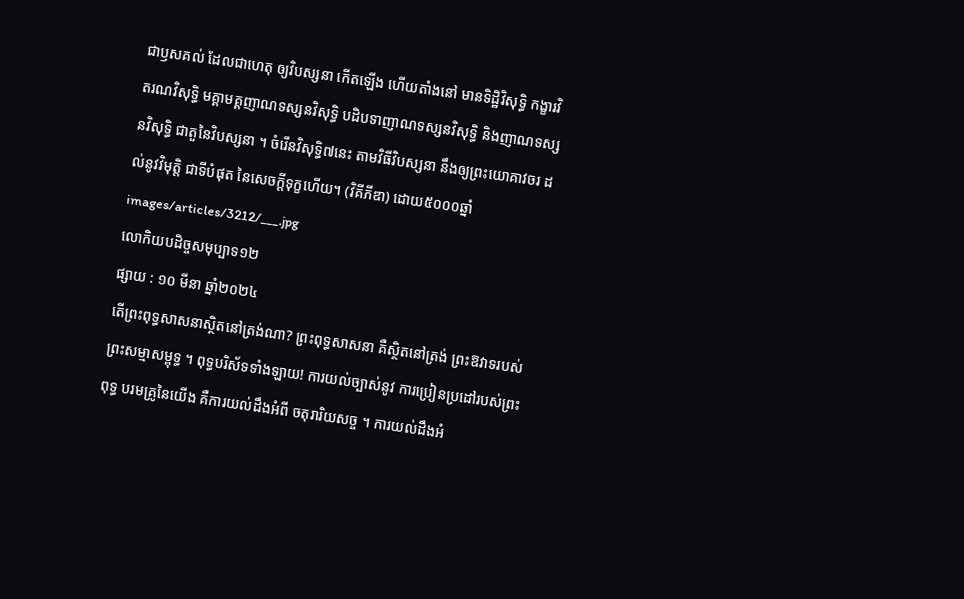ជាឫសគល់ ដែលជាហេតុ ឲ្យវិបស្សនា កើតឡើង ហើយតាំងនៅ មានទិដ្ឋិវិសុទ្ធិ កង្ខារវិតរណវិសុទ្ធិ មគ្គាមគ្គញាណទស្សនវិសុទ្ធិ បដិបទាញាណទស្សនវិសុទ្ធិ និងញាណទស្សនវិសុទ្ធិ ជាតួនៃវិបស្សនា ។ ចំរើនវិសុទ្ធិ៧នេះ តាមវិធីវិបស្សនា នឹងឲ្យព្រះយោគាវចរ ដល់នូវវិមុត្តិ ជាទីបំផុត នៃសេចក្តីទុក្ខហើយ។ (វិគីភីឌា) ដោយ៥០០០ឆ្នាំ
images/articles/3212/___.jpg
លោកិយបដិច្ចសមុប្បាទ១២
ផ្សាយ : ១០ មីនា ឆ្នាំ២០២៤
តេីព្រះពុទ្ធសាសនាស្ថិតនៅត្រង់ណា? ព្រះពុទ្ធសាសនា គឺស្ថិតនៅត្រង់ ព្រះឱវាទរបស់ព្រះសម្មាសម្ពុទ្ធ ។ ពុទ្ធបរិស័ទទាំងឡាយ! ការយល់ច្បាស់នូវ ការប្រៀនប្រដៅរបស់ព្រះពុទ្ធ បរមគ្រូនៃយើង គឺការយល់ដឹងអំពី ចតុរារិយសច្ច ។ ការយល់ដឹងអំ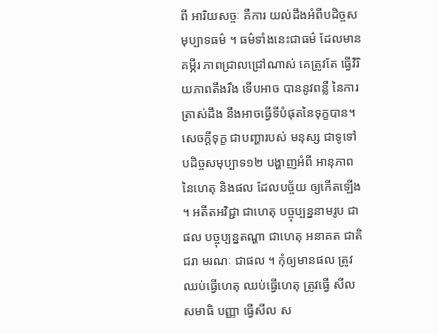ពី អារិយសច្ចៈ គឺការ យល់ដឹងអំពីបដិច្ចសមុប្បាទធម៌ ។ ធម៌ទាំងនេះជាធម៌ ដែលមាន គម្ភីរ ភាពជ្រាលជ្រៅណាស់ គេត្រូវតែ ធ្វើវិរិយភាពតឹងរឹង ទើបអាច បាននូវពន្លឺ នៃការត្រាស់ដឹង នឹងអាចធ្វើទីបំផុតនៃទុក្ខបាន។ សេចក្តីទុក្ខ ជាបញ្ហារបស់ មនុស្ស ជាទូទៅ បដិច្ចសមុប្បាទ១២ បង្ហាញអំពី អានុភាព នៃហេតុ និងផល ដែលបច្ច័យ ឲ្យកើតឡើង ។ អតីតអវិជ្ជា ជាហេតុ បច្ចុប្បន្ននាមរូប ជាផល បច្ចុប្បន្នតណ្ហា ជាហេតុ អនាគត ជាតិ ជរា មរណៈ ជាផល ។ កុំឲ្យមានផល ត្រូវឈប់ធ្វើហេតុ ឈប់ធ្វើហេតុ ត្រូវធ្វើ សីល សមាធិ បញ្ញា ធ្វើសីល ស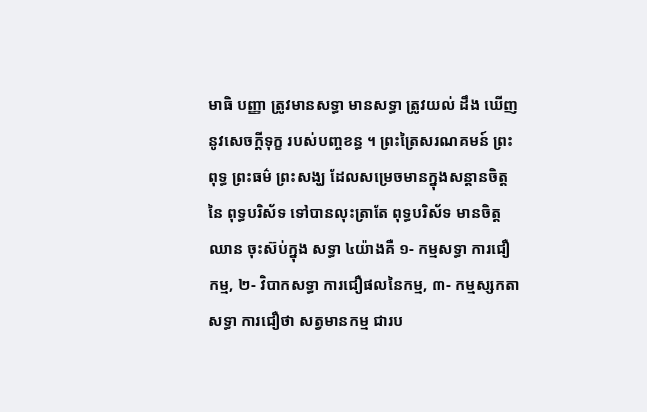មាធិ បញ្ញា ត្រូវមានសទ្ធា មានសទ្ធា ត្រូវយល់ ដឹង ឃើញ នូវសេចក្តីទុក្ខ របស់បញ្ចខន្ធ ។ ព្រះត្រៃសរណគមន៍ ព្រះពុទ្ធ ព្រះធម៌ ព្រះសង្ឃ ដែលសម្រេចមានក្នុងសន្តានចិត្ត នៃ ពុទ្ធបរិស័ទ ទៅបានលុះត្រាតែ ពុទ្ធបរិស័ទ មានចិត្តឈាន ចុះស៊ប់ក្នុង សទ្ធា ៤យ៉ាងគឺ ១- កម្មសទ្ធា ការជឿកម្ម, ២- វិបាកសទ្ធា ការជឿផលនៃកម្ម, ៣- កម្មស្សកតាសទ្ធា ការជឿថា សត្វមានកម្ម ជារប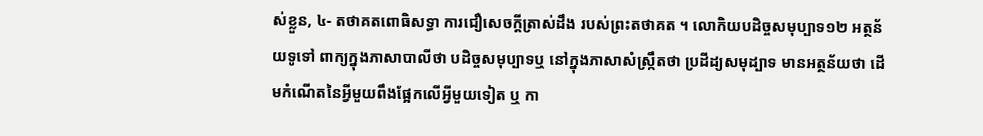ស់ខ្លួន, ៤- តថាគតពោធិសទ្ធា ការជឿសេចក្តីត្រាស់ដឹង របស់ព្រះតថាគត ។ លោកិយបដិច្ចសមុប្បាទ១២ អត្ថន័យទូទៅ ពាក្យក្នុងភាសាបាលីថា បដិច្ចសមុប្បាទឬ នៅក្នុងភាសាសំស្ក្រឹតថា ប្រដីដ្យសមុដ្បាទ មានអត្ថន័យថា ដើមកំណើតនៃអ្វីមួយពឹងផ្អែកលើអ្វីមួយទៀត ឬ កា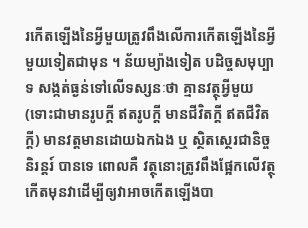រកើតឡើងនៃអ្វីមួយត្រូវពឹងលើការកើតឡើងនៃអ្វីមួយទៀតជាមុន ។ ន័យម្យ៉ាងទៀត បដិច្ចសមុប្បាទ សង្កត់ធ្ងន់ទៅលើទស្សនៈថា គ្មានវត្ថុអ្វីមួយ (ទោះជាមានរូបក្តី ឥតរូបក្តី មានជីវិតក្តី ឥតជីវិតក្តី) មានវត្តមានដោយឯកឯង ឬ ស្ថិតស្ថេរជានិច្ចនិរន្តរ៍ បានទេ ពោលគឺ វត្ថុនោះត្រូវពឹងផ្អែកលើវត្ថុកើតមុនវាដើម្បីឲ្យវាអាចកើតឡើងបា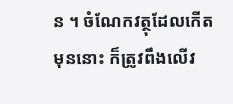ន ។ ចំណែកវត្ថុដែលកើតមុននោះ ក៏ត្រូវពឹងលើវ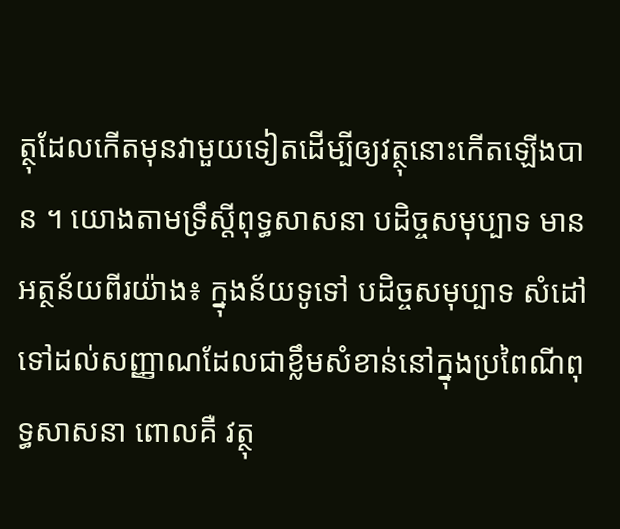ត្ថុដែលកើតមុនវាមួយទៀតដើម្បីឲ្យវត្ថុនោះកើតឡើងបាន ។ យោងតាមទ្រឹស្តីពុទ្ធសាសនា បដិច្ចសមុប្បាទ មានអត្ថន័យពីរយ៉ាង៖ ក្នុងន័យទូទៅ បដិច្ចសមុប្បាទ សំដៅទៅដល់សញ្ញាណដែលជាខ្លឹមសំខាន់នៅក្នុងប្រពៃណីពុទ្ធសាសនា ពោលគឺ វត្ថុ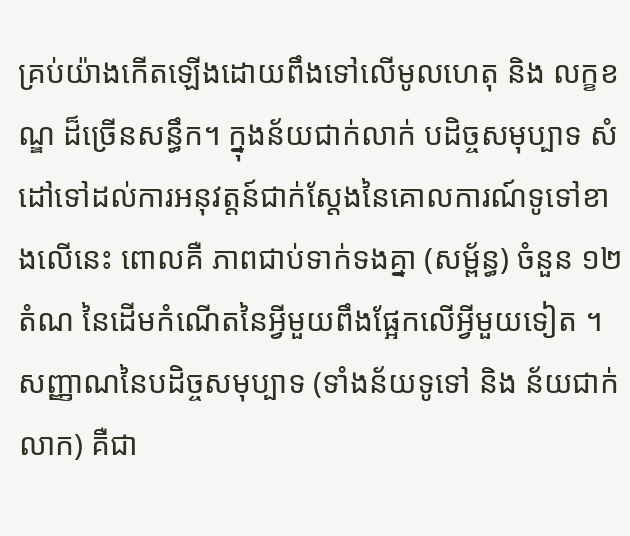គ្រប់យ៉ាងកើតឡើងដោយពឹងទៅលើមូលហេតុ និង លក្ខខណ្ឌ ដ៏ច្រើនសន្ធឹក។ ក្នុងន័យជាក់លាក់ បដិច្ចសមុប្បាទ សំដៅទៅដល់ការអនុវត្តន៍ជាក់ស្តែងនៃគោលការណ៍ទូទៅខាងលើនេះ ពោលគឺ ភាពជាប់ទាក់ទងគ្នា (សម្ព័ន្ធ) ចំនួន ១២ តំណ នៃដើមកំណើតនៃអ្វីមួយពឹងផ្អែកលើអ្វីមួយទៀត ។ សញ្ញាណនៃបដិច្ចសមុប្បាទ (ទាំងន័យទូទៅ និង ន័យជាក់លាក) គឺជា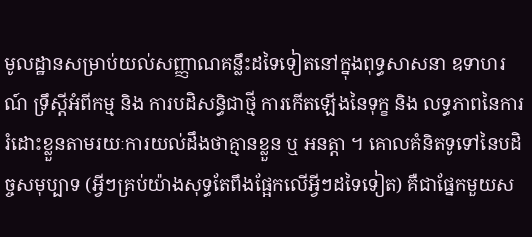មូលដ្ឋានសម្រាប់យល់សញ្ញាណគន្លឹះដទៃទៀតនៅក្នុងពុទ្ធសាសនា ឧទាហរណ៍ ទ្រឹស្តីអំពីកម្ម និង ការបដិសន្ធិជាថ្មី ការកើតឡើងនៃទុក្ខ និង លទ្ធភាពនៃការរំដោះខ្លួនតាមរយៈការយល់ដឹងថាគ្មានខ្លួន ឬ អនត្តា ។ គោលគំនិតទូទៅនៃបដិច្ចសមុប្បាទ (អ្វីៗគ្រប់យ៉ាងសុទ្ធតែពឹងផ្អែកលើអ្វីៗដទៃទៀត) គឺជាផ្នែកមួយស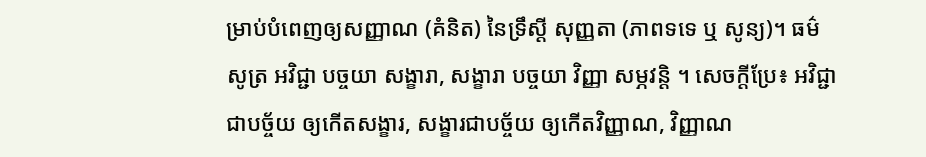ម្រាប់បំពេញឲ្យសញ្ញាណ (គំនិត) នៃទ្រឹស្តី សុញ្ញតា (ភាពទទេ ឬ សូន្យ)។ ធម៌សូត្រ អវិជ្ជា បច្ចយា សង្ខារា, សង្ខារា បច្ចយា វិញ្ញា សម្ភវន្តិ ។ សេចក្តីប្រែ៖ អវិជ្ជាជាបច្ច័យ ឲ្យកើតសង្ខារ, សង្ខារជាបច្ច័យ ឲ្យកើតវិញ្ញាណ, វិញ្ញាណ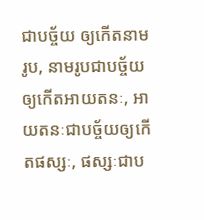ជាបច្ច័យ ឲ្យកើតនាមរូប, នាមរូបជាបច្ច័យ ឲ្យកើតអាយតនៈ, អាយតនៈជាបច្ច័យឲ្យកើតផស្សៈ, ផស្សៈជាប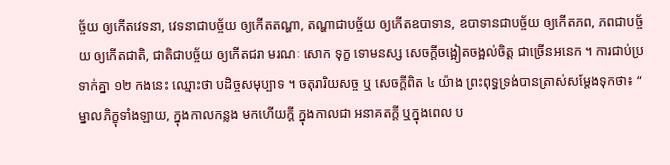ច្ច័យ ឲ្យកើតវេទនា, វេទនាជាបច្ច័យ ឲ្យកើតតណ្ហា, តណ្ហាជាបច្ច័យ ឲ្យកើតឧបាទាន, ឧបាទានជាបច្ច័យ ឲ្យកើតភព, ភពជាបច្ច័យ ឲ្យកើតជាតិ, ជាតិជាបច្ច័យ ឲ្យកើតជរា មរណៈ សោក ទុក្ខ ទោមនស្ស សេចក្តីចង្អៀតចង្អល់ចិត្ត ជាច្រើនអនេក ។ ការជាប់ប្រទាក់គ្នា ១២ កងនេះ ឈ្មោះថា បដិច្ចសមុប្បាទ ។ ចតុរារិយសច្ច ឬ សេចក្តីពិត ៤ យ៉ាង ព្រះពុទ្ធទ្រង់បានត្រាស់សម្តែងទុកថា៖ “ ម្នាលភិក្ខុទាំងឡាយ, ក្នុងកាលកន្លង មកហើយក្តី ក្នុងកាលជា អនាគតក្តី ឬក្នុងពេល ប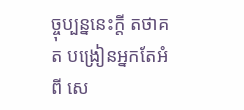ច្ចុប្បន្ននេះក្តី តថាគត បង្រៀនអ្នកតែអំពី សេ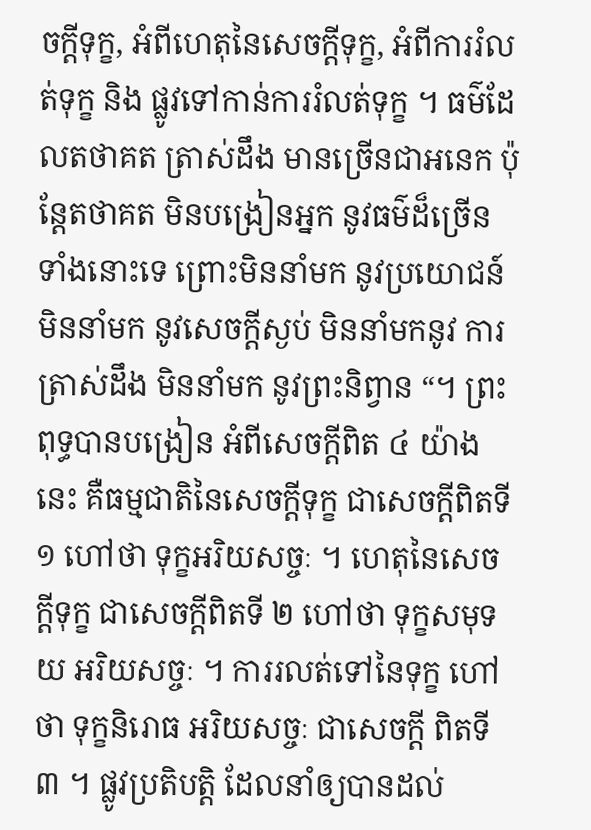ចក្តីទុក្ខ, អំពីហេតុនៃសេចក្តីទុក្ខ, អំពីការរំលត់ទុក្ខ និង ផ្លូវទៅកាន់ការរំលត់ទុក្ខ ។ ធម៌ដែលតថាគត ត្រាស់ដឹង មានច្រើនជាអនេក ប៉ុន្តែតថាគត មិនបង្រៀនអ្នក នូវធម៌ដ៏ច្រើន ទាំងនោះទេ ព្រោះមិននាំមក នូវប្រយោជន៍ មិននាំមក នូវសេចក្តីស្ងប់ មិននាំមកនូវ ការត្រាស់ដឹង មិននាំមក នូវព្រះនិព្វាន “។ ព្រះពុទ្ធបានបង្រៀន អំពីសេចក្តីពិត ៤ យ៉ាងនេះ គឺធម្មជាតិនៃសេចក្តីទុក្ខ ជាសេចក្តីពិតទី ១ ហៅថា ទុក្ខអរិយសច្ចៈ ។ ហេតុនៃសេចក្តីទុក្ខ ជាសេចក្តីពិតទី ២ ហៅថា ទុក្ខសមុទយ អរិយសច្ចៈ ។ ការរលត់ទៅនៃទុក្ខ ហៅថា ទុក្ខនិរោធ អរិយសច្ចៈ ជាសេចក្តី ពិតទី៣ ។ ផ្លូវប្រតិបត្តិ ដែលនាំឲ្យបានដល់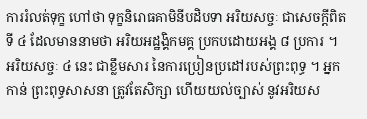ការរំលត់ទុក្ខ ហៅថា ទុក្ខនិរោធគាមិនីបដិបទា អរិយសច្ចៈ ជាសេចក្តីពិតទី ៤ ដែលមាននាមថា អរិយអដ្ឋង្គិកមគ្គ ប្រកបដោយអង្គ ៨ ប្រការ ។ អរិយសច្ចៈ ៤ នេះ ជាខ្លឹមសារ នៃការប្រៀនប្រដៅរបស់ព្រះពុទ្ធ ។ អ្នកកាន់ ព្រះពុទ្ធសាសនា ត្រូវតែសិក្សា ហើយយល់ច្បាស់ នូវអរិយស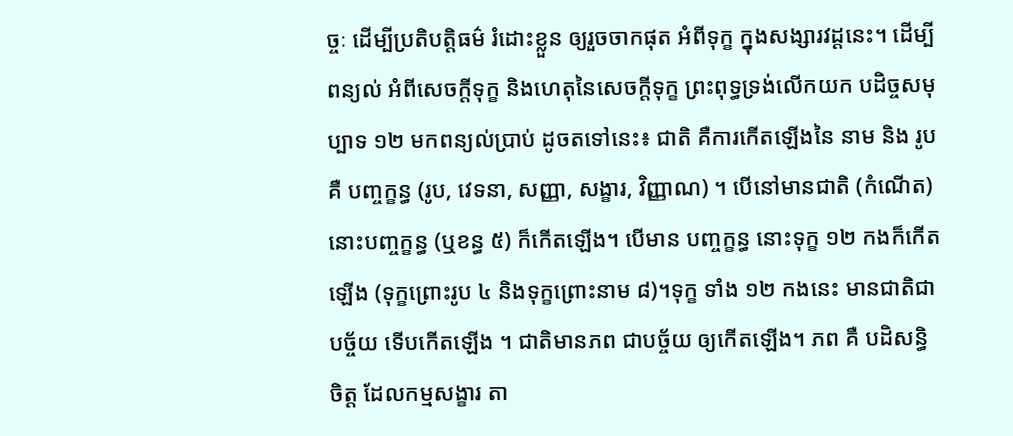ច្ចៈ ដើម្បីប្រតិបត្តិធម៌ រំដោះខ្លួន ឲ្យរួចចាកផុត អំពីទុក្ខ ក្នុងសង្សារវដ្តនេះ។ ដើម្បីពន្យល់ អំពីសេចក្តីទុក្ខ និងហេតុនៃសេចក្តីទុក្ខ ព្រះពុទ្ធទ្រង់លើកយក បដិច្ចសមុប្បាទ ១២ មកពន្យល់ប្រាប់ ដូចតទៅនេះ៖ ជាតិ គឺការកើតឡើងនៃ នាម និង រូប គឺ បញ្ចក្ខន្ធ (រូប, វេទនា, សញ្ញា, សង្ខារ, វិញ្ញាណ) ។ បើនៅមានជាតិ (កំណើត) នោះបញ្ចក្ខន្ធ (ឬខន្ធ ៥) ក៏កើតឡើង។ បើមាន បញ្ចក្ខន្ធ នោះទុក្ខ ១២ កងក៏កើតឡើង (ទុក្ខព្រោះរូប ៤ និងទុក្ខព្រោះនាម ៨)។ទុក្ខ ទាំង ១២ កងនេះ មានជាតិជា បច្ច័យ ទើបកើតឡើង ។ ជាតិមានភព ជាបច្ច័យ ឲ្យកើតឡើង។ ភព គឺ បដិសន្ធិចិត្ត ដែលកម្មសង្ខារ តា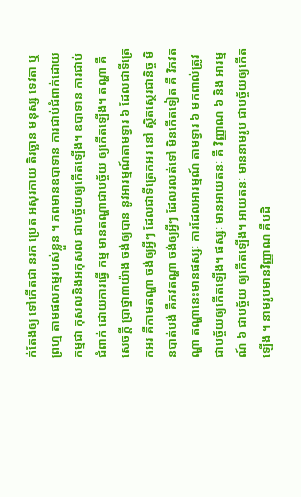ក់តែងឲ្យ ទៅកើតជា នរក ប្រេត អសុរកាយ តិរច្ឆាន មនុស្ស ទេវតា ឬព្រហ្ម តាមផលកម្មរបស់ខ្លួន ។ ភពមានឧបាទាន ការជាប់ជំពាក់ដោយកម្មជា កុសលនិងអកុសល ជាបច្ច័យឲ្យកើតឡើង។ ឧបាទាន ការជាប់ជំពាក់ ដោយការធ្វើ កម្ម មានតណ្ហាជាបច្ច័យ ឲ្យកើតឡើង។ តណ្ហា គឺសេចក្តី ប្រាថ្នា៣យ៉ាង ចង់ឲ្យបាន នូវអារម្មណ៍តាមទ្វារ ៦ ដែលជាទីត្រេកអរ គឺកាមតណ្ហា ចង់ឲ្យអ្វីៗ ដែលជាទីត្រេកអរ នៅ ស្ថិតស្ថេរជានិច្ច មិនបាត់បង់ គឺភវតណ្ហា ចង់ឲ្យអ្វីៗ ដែលរលត់ទៅ មិនកើតទៀត គឺ វិភវតណ្ហា តណ្ហានេះមានផស្សៈ ការដែលអារម្មណ៍ តាមទ្វារ ៦ មកពាល់ត្រូវ ជាបច្ច័យឲ្យកើតឡើង។ ផស្សៈ មានអាយតនៈ គឺ វិញ្ញាណ ៦ និង អារម្មណ៍ ៦ ជាបច្ច័យ ឲ្យកើតឡើង។ អាយតនៈ មាននាមរូប ជាបច្ច័យឲ្យកើតឡើង ។ នាមរូបមានវិញ្ញាណ គឺបដិ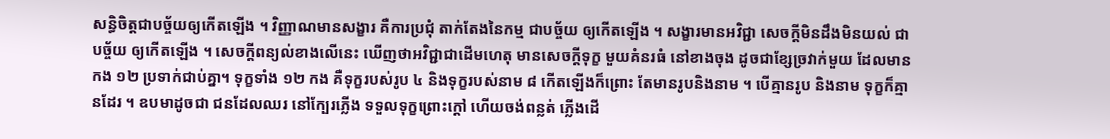សន្ធិចិត្តជាបច្ច័យឲ្យកើតឡើង ។ វិញ្ញាណមានសង្ខារ គឺការប្រជុំ តាក់តែងនៃកម្ម ជាបច្ច័យ ឲ្យកើតឡើង ។ សង្ខារមានអវិជ្ជា សេចក្តីមិនដឹងមិនយល់ ជាបច្ច័យ ឲ្យកើតឡើង ។ សេចក្តីពន្យល់ខាងលើនេះ ឃើញថាអវិជ្ជាជាដើមហេតុ មានសេចក្តីទុក្ខ មួយគំនរធំ នៅខាងចុង ដូចជាខ្សែច្រវាក់មួយ ដែលមានកង ១២ ប្រទាក់ជាប់គ្នា។ ទុក្ខទាំង ១២ កង គឺទុក្ខរបស់រូប ៤ និងទុក្ខរបស់នាម ៨ កើតឡើងក៏ព្រោះ តែមានរូបនិងនាម ។ បើគ្មានរូប និងនាម ទុក្ខក៏គ្មានដែរ ។ ឧបមាដូចជា ជនដែលឈរ នៅក្បែរភ្លើង ទទួលទុក្ខព្រោះក្តៅ ហើយចង់ពន្លត់ ភ្លើងដើ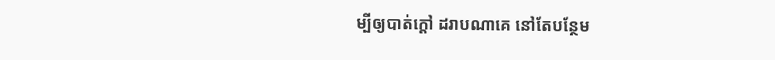ម្បីឲ្យបាត់ក្តៅ ដរាបណាគេ នៅតែបន្ថែម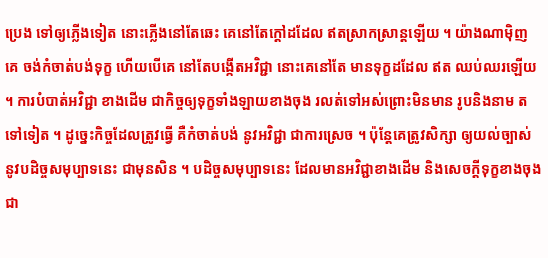ប្រេង ទៅឲ្យភ្លើងទៀត នោះភ្លើងនៅតែឆេះ គេនៅតែក្តៅដដែល ឥតស្រាកស្រាន្តឡើយ ។ យ៉ាងណាម៉ិញ គេ ចង់កំចាត់បង់ទុក្ខ ហើយបើគេ នៅតែបង្កើតអវិជ្ជា នោះគេនៅតែ មានទុក្ខដដែល ឥត ឈប់ឈរឡើយ ។ ការបំបាត់អវិជ្ជា ខាងដើម ជាកិច្ចឲ្យទុក្ខទាំងឡាយខាងចុង រលត់ទៅអស់ព្រោះមិនមាន រូបនិងនាម តទៅទៀត ។ ដូច្នេះកិច្ចដែលត្រូវធ្វើ គឺកំចាត់បង់ នូវអវិជ្ជា ជាការស្រេច ។ ប៉ុន្តែគេត្រូវសិក្សា ឲ្យយល់ច្បាស់ នូវបដិច្ចសមុប្បាទនេះ ជាមុនសិន ។ បដិច្ចសមុប្បាទនេះ ដែលមានអវិជ្ជាខាងដើម និងសេចក្តីទុក្ខខាងចុង ជា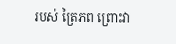របស់ ត្រៃភព ព្រោះវា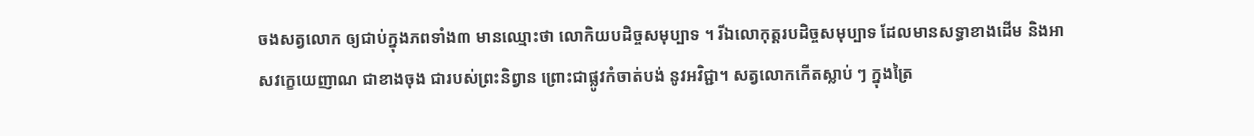ចងសត្វលោក ឲ្យជាប់ក្នុងភពទាំង៣ មានឈ្មោះថា លោកិយបដិច្ចសមុប្បាទ ។ រីឯលោកុត្តរបដិច្ចសមុប្បាទ ដែលមានសទ្ធាខាងដើម និងអាសវក្ខេយេញាណ ជាខាងចុង ជារបស់ព្រះនិព្វាន ព្រោះជាផ្លូវកំចាត់បង់ នូវអវិជ្ជា។ សត្វលោកកើតស្លាប់ ៗ ក្នុងត្រៃ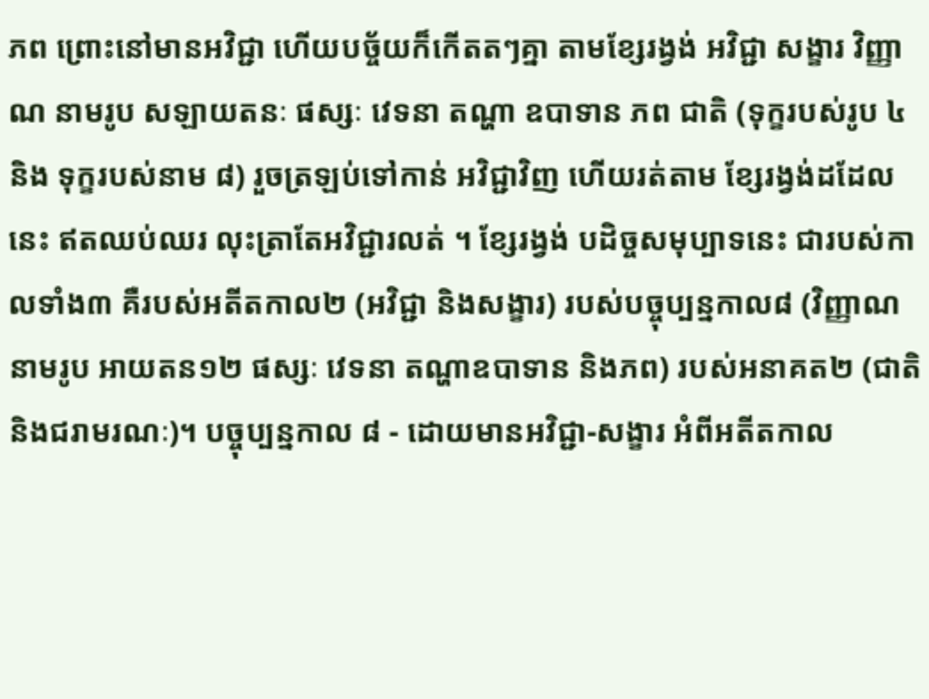ភព ព្រោះនៅមានអវិជ្ជា ហើយបច្ច័យក៏កើតតៗគ្នា តាមខ្សែរង្វង់ អវិជ្ជា សង្ខារ វិញ្ញាណ នាមរូប សឡាយតនៈ ផស្សៈ វេទនា តណ្ហា ឧបាទាន ភព ជាតិ (ទុក្ខរបស់រូប ៤ និង ទុក្ខរបស់នាម ៨) រួចត្រឡប់ទៅកាន់ អវិជ្ជាវិញ ហើយរត់តាម ខ្សែរង្វង់ដដែលនេះ ឥតឈប់ឈរ លុះត្រាតែអវិជ្ជារលត់ ។ ខ្សែរង្វង់ បដិច្ចសមុប្បាទនេះ ជារបស់កាលទាំង៣ គឺរបស់អតីតកាល២ (អវិជ្ជា និងសង្ខារ) របស់បច្ចុប្បន្នកាល៨ (វិញ្ញាណ នាមរូប អាយតន១២ ផស្សៈ វេទនា តណ្ហាឧបាទាន និងភព) របស់អនាគត២ (ជាតិ និងជរាមរណៈ)។ បច្ចុប្បន្នកាល ៨ - ដោយមានអវិជ្ជា-សង្ខារ អំពីអតីតកាល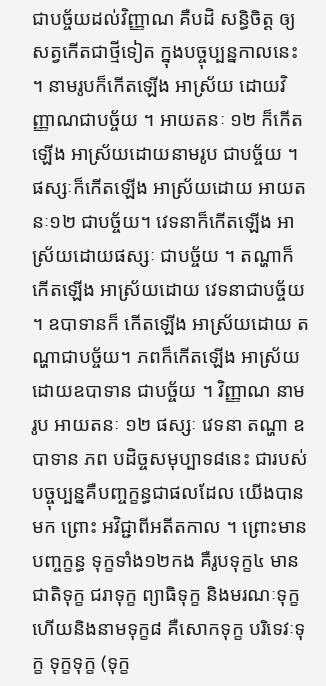ជាបច្ច័យដល់វិញ្ញាណ គឺបដិ សន្ធិចិត្ត ឲ្យសត្វកើតជាថ្មីទៀត ក្នុងបច្ចុប្បន្នកាលនេះ ។ នាមរូបក៏កើតឡើង អាស្រ័យ ដោយវិញ្ញាណជាបច្ច័យ ។ អាយតនៈ ១២ ក៏កើតឡើង អាស្រ័យដោយនាមរូប ជាបច្ច័យ ។ ផស្សៈក៏កើតឡើង អាស្រ័យដោយ អាយតនៈ១២ ជាបច្ច័យ។ វេទនាក៏កើតឡើង អាស្រ័យដោយផស្សៈ ជាបច្ច័យ ។ តណ្ហាក៏កើតឡើង អាស្រ័យដោយ វេទនាជាបច្ច័យ ។ ឧបាទានក៏ កើតឡើង អាស្រ័យដោយ តណ្ហាជាបច្ច័យ។ ភពក៏កើតឡើង អាស្រ័យ ដោយឧបាទាន ជាបច្ច័យ ។ វិញ្ញាណ នាមរូប អាយតនៈ ១២ ផស្សៈ វេទនា តណ្ហា ឧបាទាន ភព បដិច្ចសមុប្បាទ៨នេះ ជារបស់បច្ចុប្បន្នគឺបញ្ចក្ខន្ធជាផលដែល យើងបានមក ព្រោះ អវិជ្ជាពីអតីតកាល ។ ព្រោះមានបញ្ចក្ខន្ធ ទុក្ខទាំង១២កង គឺរូបទុក្ខ៤ មានជាតិទុក្ខ ជរាទុក្ខ ព្យាធិទុក្ខ និងមរណៈទុក្ខ ហើយនិងនាមទុក្ខ៨ គឺសោកទុក្ខ បរិទេវៈទុក្ខ ទុក្ខទុក្ខ (ទុក្ខ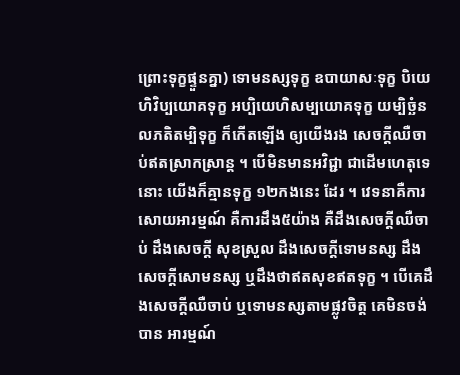ព្រោះទុក្ខផ្ទួនគ្នា) ទោមនស្សទុក្ខ ឧបាយាសៈទុក្ខ បិយេហិវិប្បយោគទុក្ខ អប្បិយេហិសម្បយោគទុក្ខ យម្បិច្ឆំនលភតិតម្បិទុក្ខ ក៏កើតឡើង ឲ្យយើងរង សេចក្តីឈឺចាប់ឥតស្រាកស្រាន្ត ។ បើមិនមានអវិជ្ជា ជាដើមហេតុទេនោះ យើងក៏គ្មានទុក្ខ ១២កងនេះ ដែរ ។ វេទនាគឺការសោយអារម្មណ៍ គឺការដឹង៥យ៉ាង គឺដឹងសេចក្តីឈឺចាប់ ដឹងសេចក្តី សុខស្រួល ដឹងសេចក្តីទោមនស្ស ដឹងសេចក្តីសោមនស្ស ឬដឹងថាឥតសុខឥតទុក្ខ ។ បើគេដឹងសេចក្តីឈឺចាប់ ឬទោមនស្សតាមផ្លូវចិត្ត គេមិនចង់បាន អារម្មណ៍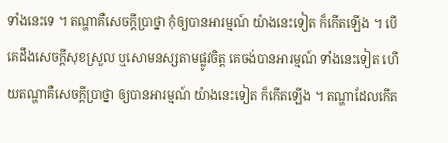ទាំងនេះទេ ។ តណ្ហាគឺសេចក្តីប្រាថ្នា កុំឲ្យបានអារម្មណ៍ យ៉ាងនេះទៀត ក៏កើតឡើង ។ បើគេដឹងសេចក្តីសុខស្រួល ឬសោមនស្សតាមផ្លូវចិត្ត គេចង់បានអារម្មណ៍ ទាំងនេះទៀត ហើយតណ្ហាគឺសេចក្តីប្រាថ្នា ឲ្យបានអារម្មណ៍ យ៉ាងនេះទៀត ក៏កើតឡើង ។ តណ្ហាដែលកើត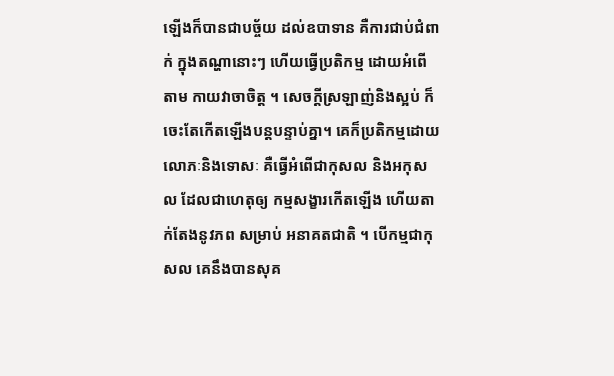ឡើងក៏បានជាបច្ច័យ ដល់ឧបាទាន គឺការជាប់ជំពាក់ ក្នុងតណ្ហានោះៗ ហើយធ្វើប្រតិកម្ម ដោយអំពើតាម កាយវាចាចិត្ត ។ សេចក្តីស្រឡាញ់និងស្អប់ ក៏ចេះតែកើតឡើងបន្តបន្ទាប់គ្នា។ គេក៏ប្រតិកម្មដោយ លោភៈនិងទោសៈ គឺធ្វើអំពើជាកុសល និងអកុសល ដែលជាហេតុឲ្យ កម្មសង្ខារកើតឡើង ហើយតាក់តែងនូវភព សម្រាប់ អនាគតជាតិ ។ បើកម្មជាកុសល គេនឹងបានសុគ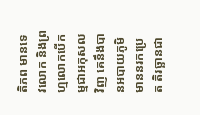តិភព មានទេវលោក និងព្រហ្មលោកបើកម្មជាអកុសលវិញ គេនឹងបានអបាយភូមិ មាននរកប្រេត តិរច្ឆានជា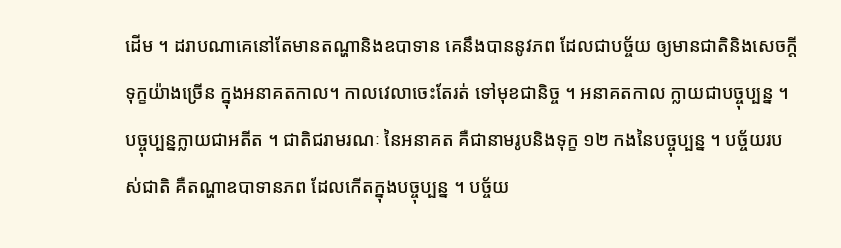ដើម ។ ដរាបណាគេនៅតែមានតណ្ហានិងឧបាទាន គេនឹងបាននូវភព ដែលជាបច្ច័យ ឲ្យមានជាតិនិងសេចក្តីទុក្ខយ៉ាងច្រើន ក្នុងអនាគតកាល។ កាលវេលាចេះតែរត់ ទៅមុខជានិច្ច ។ អនាគតកាល ក្លាយជាបច្ចុប្បន្ន ។ បច្ចុប្បន្នក្លាយជាអតីត ។ ជាតិជរាមរណៈ នៃអនាគត គឺជានាមរូបនិងទុក្ខ ១២ កងនៃបច្ចុប្បន្ន ។ បច្ច័យរបស់ជាតិ គឺតណ្ហាឧបាទានភព ដែលកើតក្នុងបច្ចុប្បន្ន ។ បច្ច័យ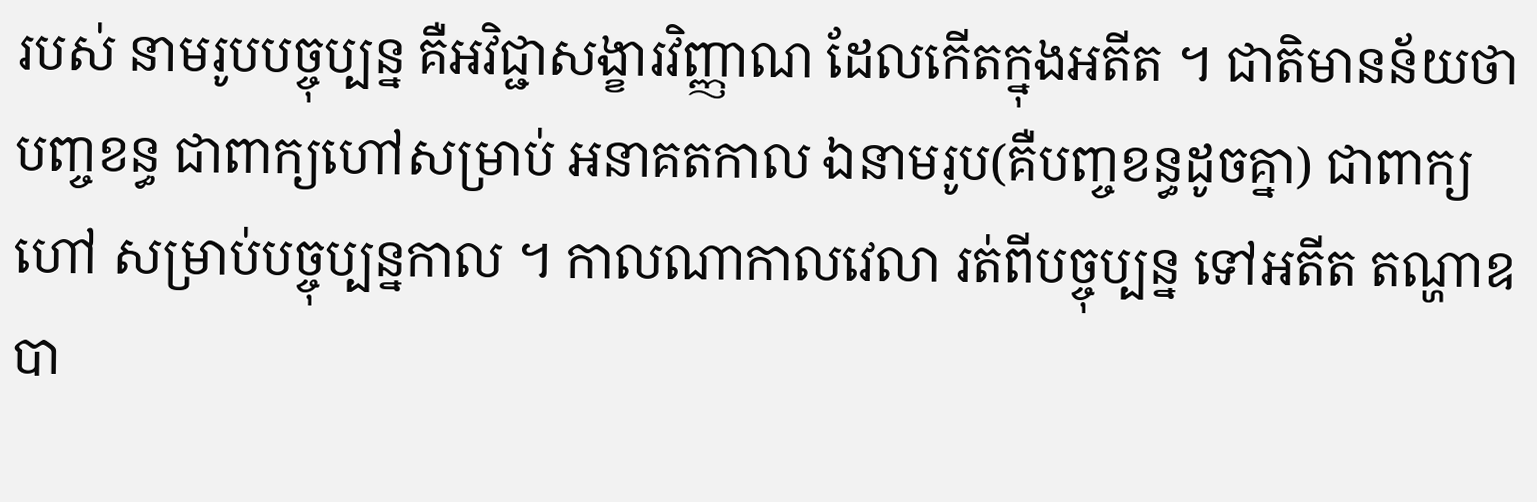របស់ នាមរូបបច្ចុប្បន្ន គឺអវិជ្ជាសង្ខារវិញ្ញាណ ដែលកើតក្នុងអតីត ។ ជាតិមានន័យថា បញ្ចខន្ធ ជាពាក្យហៅសម្រាប់ អនាគតកាល ឯនាមរូប(គឺបញ្ចខន្ធដូចគ្នា) ជាពាក្យហៅ សម្រាប់បច្ចុប្បន្នកាល ។ កាលណាកាលវេលា រត់ពីបច្ចុប្បន្ន ទៅអតីត តណ្ហាឧបា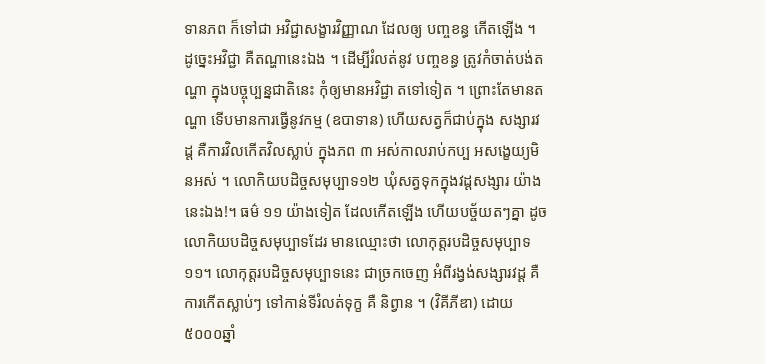ទានភព ក៏ទៅជា អវិជ្ជាសង្ខារវិញ្ញាណ ដែលឲ្យ បញ្ចខន្ធ កើតឡើង ។ ដូច្នេះអវិជ្ជា គឺតណ្ហានេះឯង ។ ដើម្បីរំលត់នូវ បញ្ចខន្ធ ត្រូវកំចាត់បង់តណ្ហា ក្នុងបច្ចុប្បន្នជាតិនេះ កុំឲ្យមានអវិជ្ជា តទៅទៀត ។ ព្រោះតែមានតណ្ហា ទើបមានការធ្វើនូវកម្ម (ឧបាទាន) ហើយសត្វក៏ជាប់ក្នុង សង្សារវដ្ត គឺការវិលកើតវិលស្លាប់ ក្នុងភព ៣ អស់កាលរាប់កប្ប អសង្ខេយ្យមិនអស់ ។ លោកិយបដិច្ចសមុប្បាទ១២ ឃុំសត្វទុកក្នុងវដ្តសង្សារ យ៉ាងនេះឯង!។ ធម៌ ១១ យ៉ាងទៀត ដែលកើតឡើង ហើយបច្ច័យតៗគ្នា ដូចលោកិយបដិច្ចសមុប្បាទដែរ មានឈ្មោះថា លោកុត្តរបដិច្ចសមុប្បាទ១១។ លោកុត្តរបដិច្ចសមុប្បាទនេះ ជាច្រកចេញ អំពីរង្វង់សង្សារវដ្ត គឺការកើតស្លាប់ៗ ទៅកាន់ទីរំលត់ទុក្ខ គឺ និព្វាន ។ (វិគីភីឌា) ដោយ៥០០០ឆ្នាំ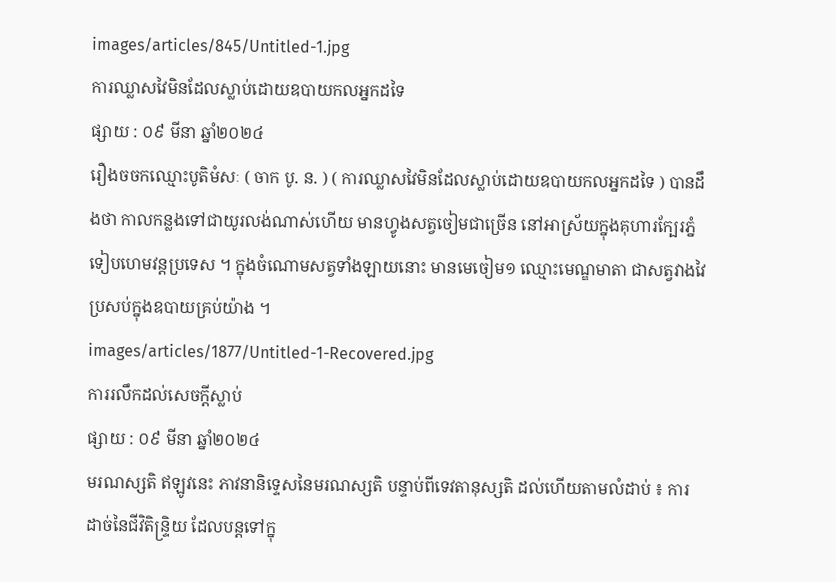images/articles/845/Untitled-1.jpg
ការឈ្លាសវៃមិនដែលស្លាប់ដោយឧបាយកលអ្នកដទៃ
ផ្សាយ : ០៩ មីនា ឆ្នាំ២០២៤
រឿងចចកឈ្មោះបូតិមំសៈ ( ចាក បូ. ន. ) ( ការឈ្លាសវៃមិនដែលស្លាប់ដោយឧបាយកលអ្នកដទៃ ) បានដឹងថា កាលកន្លងទៅជាយូរលង់ណាស់ហើយ មានហ្វូងសត្វចៀមជាច្រើន នៅអាស្រ័យក្នុងគុហារក្បែរភ្នំទៀបហេមវន្តប្រទេស ។ ក្នុងចំណោមសត្វទាំងឡាយនោះ មានមេចៀម១ ឈ្មោះមេណ្ឌមាតា ជាសត្វវាងវៃប្រសប់ក្នុងឧបាយគ្រប់យ៉ាង ។
images/articles/1877/Untitled-1-Recovered.jpg
ការរលឹកដល់សេចក្តីស្លាប់
ផ្សាយ : ០៩ មីនា ឆ្នាំ២០២៤
មរណស្សតិ ឥឡូវនេះ ភាវនានិទ្ទេសនៃមរណស្សតិ បន្ទាប់ពីទេវតានុស្សតិ ដល់ហើយតាមលំដាប់ ៖ ការដាច់នៃជីវិតិន្ទ្រិយ ដែលបន្តទៅក្នុ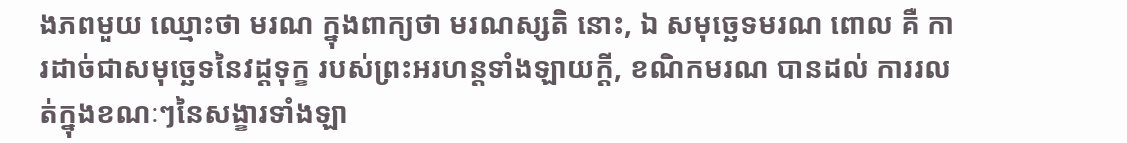ងភពមួយ ឈ្មោះថា មរណ ក្នុងពាក្យថា មរណស្សតិ នោះ, ឯ សមុច្ឆេទមរណ ពោល គឺ ការដាច់ជាសមុច្ឆេទនៃវដ្ដទុក្ខ របស់ព្រះអរហន្តទាំងឡាយក្ដី, ខណិកមរណ បានដល់ ការរលត់ក្នុងខណៈៗនៃសង្ខារទាំងឡា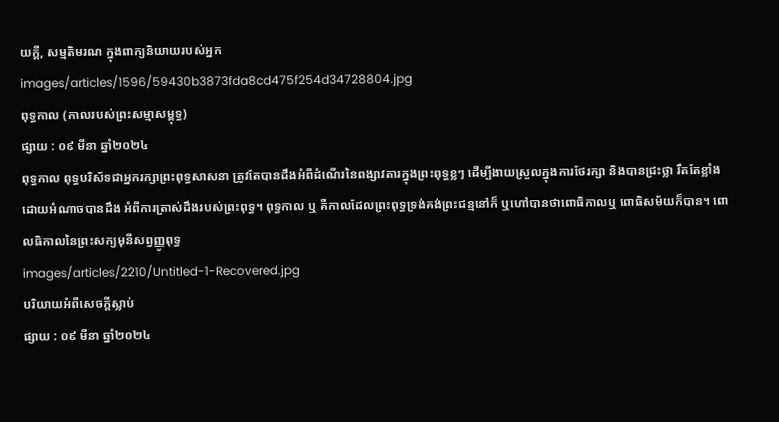យក្ដី, សម្មតិមរណ ក្នុងពាក្យនិយាយរបស់អ្នក
images/articles/1596/59430b3873fda8cd475f254d34728804.jpg
ពុទ្ធកាល (កាលរបស់ព្រះសម្មាសម្ពុទ្ធ)
ផ្សាយ : ០៩ មីនា ឆ្នាំ២០២៤
ពុទ្ធកាល ពុទ្ធបរិស័ទជាអ្នករក្សាព្រះពុទ្ធសាសនា ត្រូវតែបានដឹងអំពីដំណើរនៃពង្សាវតារក្នុងព្រះពុទ្ធខ្លៗ ដើម្បីងាយស្រួលក្នុងការថែរក្សា និងបានជ្រះថ្លា រឹតតែខ្លាំងដោយអំណាចបានដឹង អំពីការត្រាស់ដឹងរបស់ព្រះពុទ្ធ។ ពុទ្ធកាល ឬ គឺកាលដែលព្រះពុទ្ធទ្រង់គង់ព្រះជន្មនៅក៏ ឬហៅបានថាពោធិកាលឬ ពោធិសម័យក៏បាន។ ពោលធិកាលនៃព្រះសក្យមុនីសព្វញ្ញូពុទ្ធ
images/articles/2210/Untitled-1-Recovered.jpg
បរិយាយអំពីសេចក្តីស្លាប់
ផ្សាយ : ០៩ មីនា ឆ្នាំ២០២៤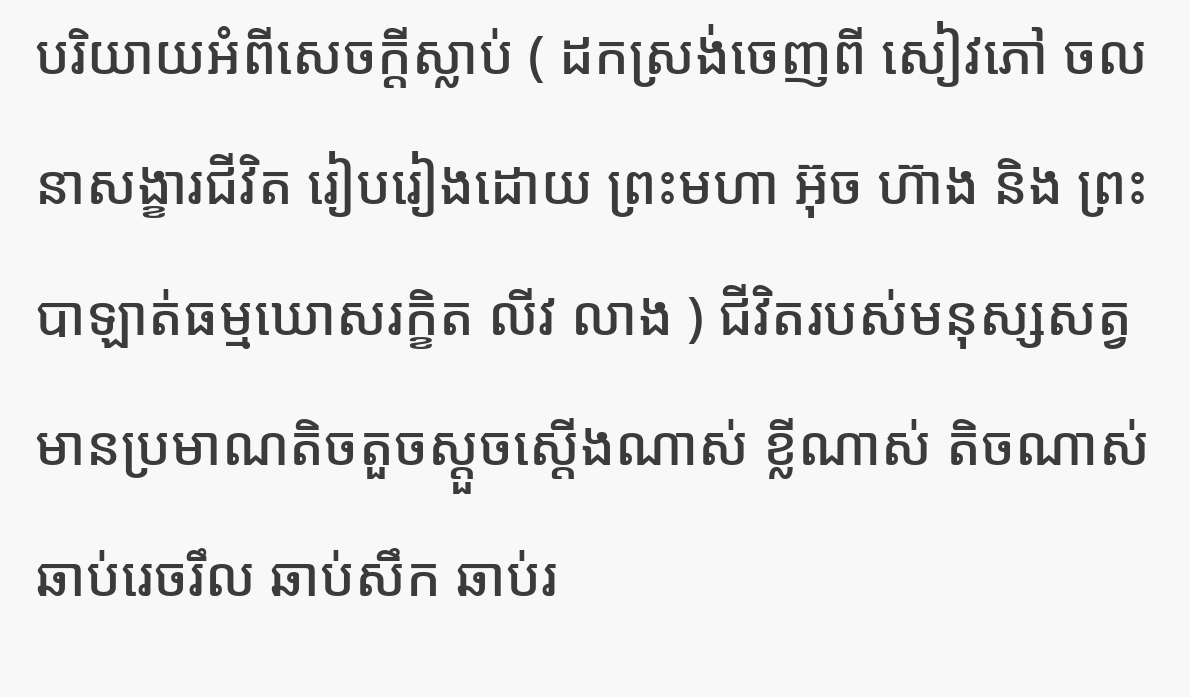បរិយាយអំពីសេចក្តីស្លាប់ ( ដកស្រង់ចេញពី សៀវភៅ ចលនាសង្ខារជីវិត រៀបរៀងដោយ ព្រះមហា អ៊ុច ហ៊ាង និង ព្រះបាឡាត់ធម្មឃោសរក្ខិត លីវ លាង ) ជីវិតរបស់មនុស្សសត្វ មានប្រមាណតិចតួចស្តួចស្តើងណាស់ ខ្លីណាស់ តិចណាស់ ឆាប់រេចរឹល ឆាប់សឹក ឆាប់រ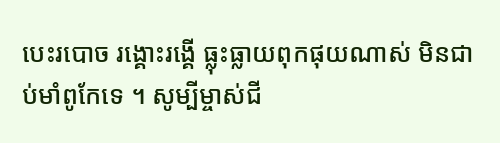បេះរបោច រង្គោះរង្គើ ធ្លុះធ្លាយពុកផុយណាស់ មិនជាប់មាំពូកែទេ ។ សូម្បីម្ចាស់ជី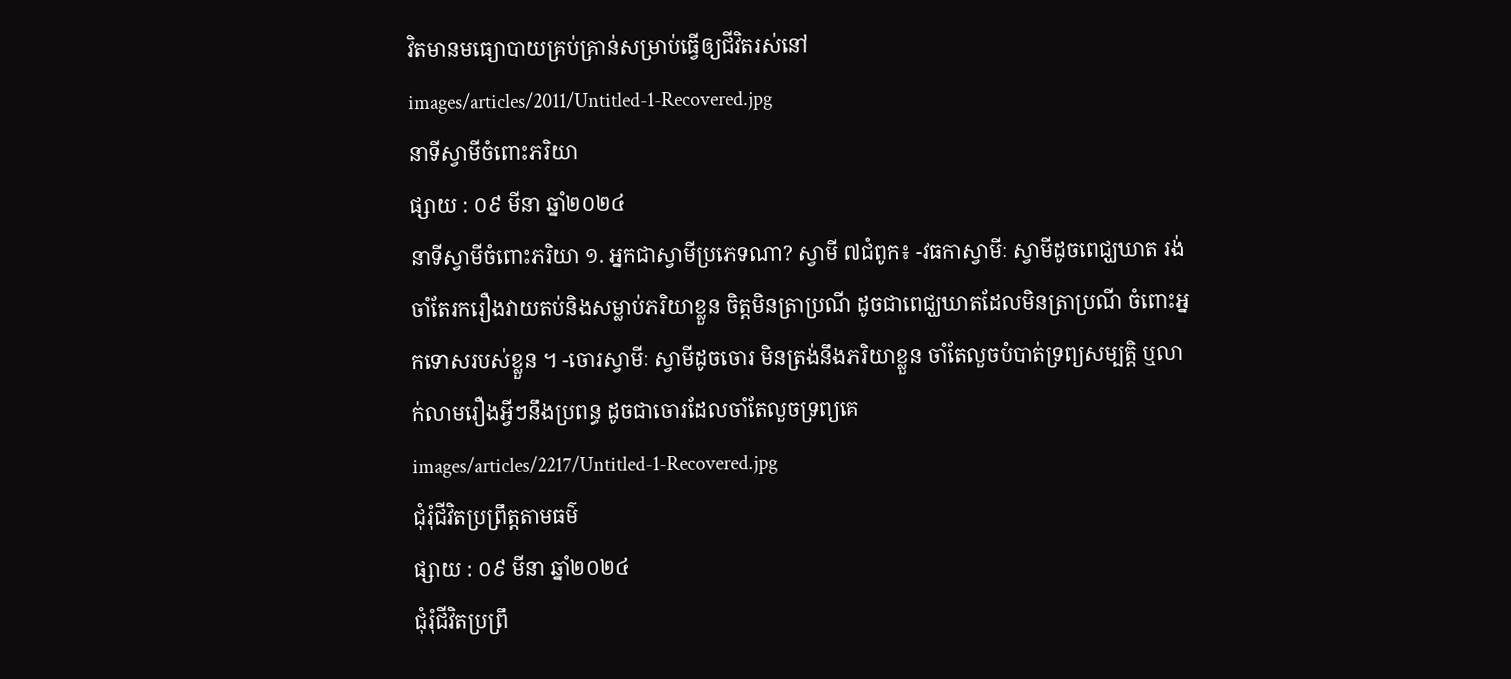វិតមានមធ្យោបាយគ្រប់គ្រាន់សម្រាប់ធ្វើឲ្យជីវិតរស់នៅ
images/articles/2011/Untitled-1-Recovered.jpg
នាទីស្វាមីចំពោះភរិយា
ផ្សាយ : ០៩ មីនា ឆ្នាំ២០២៤
នាទីស្វាមីចំពោះភរិយា ១. អ្នកជាស្វាមីប្រភេទណា? ស្វាមី ៧ជំពូក៖ -វធកាស្វាមីៈ ស្វាមីដូចពេជ្ឃឃាត រង់ចាំតែរករឿងវាយតប់និងសម្លាប់ភរិយាខ្លួន ចិត្តមិនត្រាប្រណី ដូចជាពេជ្ឃឃាតដែលមិនត្រាប្រណី ចំពោះអ្នកទោសរបស់ខ្លួន ។ -ចោរស្វាមីៈ ស្វាមីដូចចោរ មិនត្រង់នឹងភរិយាខ្លួន ចាំតែលួចបំបាត់ទ្រព្យសម្បត្តិ ឬលាក់លាមរឿងអ្វីៗនឹងប្រពន្ធ ដូចជាចោរដែលចាំតែលួចទ្រព្យគេ
images/articles/2217/Untitled-1-Recovered.jpg
ជុំរុំជីវិតប្រព្រឹត្តតាមធម៌
ផ្សាយ : ០៩ មីនា ឆ្នាំ២០២៤
ជុំរុំជីវិតប្រព្រឹ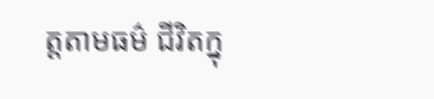ត្តតាមធម៌ ជីវិតក្នុ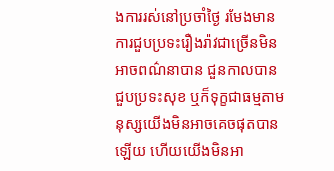ងការរស់នៅប្រចាំថ្ងៃ រមែងមានការជួបប្រទះរឿងរ៉ាវជាច្រើនមិនអាចពណ៌នាបាន ជួនកាលបានជួបប្រទះសុខ ឬក៏ទុក្ខជាធម្មតាមនុស្សយើងមិនអាចគេចផុតបានឡើយ ហើយយើងមិនអា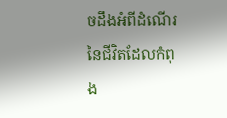ចដឹងអំពីដំណើរនៃជីវិតដែលកំពុង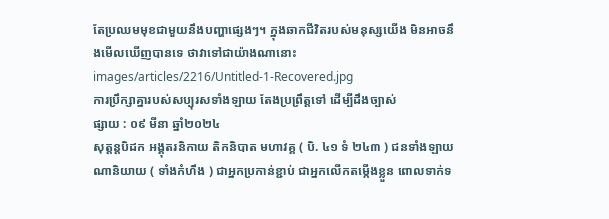តែប្រឈមមុខជាមួយនឹងបញ្ហាផ្សេងៗ។ ក្នុងឆាកជីវិតរបស់មនុស្សយើង មិនអាចនឹងមើលឃើញបានទេ ថាវាទៅជាយ៉ាងណានោះ
images/articles/2216/Untitled-1-Recovered.jpg
ការប្រឹក្សាគ្នារបស់សប្បុរសទាំងឡាយ តែងប្រព្រឹត្តទៅ ដើម្បីដឹងច្បាស់
ផ្សាយ : ០៩ មីនា ឆ្នាំ២០២៤
សុត្តន្តបិដក អង្គុតរនិកាយ តិកនិបាត មហាវគ្គ ( បិ. ៤១ ទំ ២៤៣ ) ជនទាំងឡាយណានិយាយ ( ទាំងកំហឹង ) ជាអ្នកប្រកាន់ខ្ជាប់ ជាអ្នកលើកតម្កើងខ្លួន ពោលទាក់ទ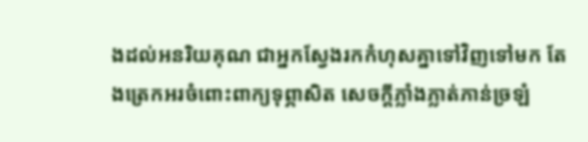ងដល់អនរិយគុណ ជាអ្នកស្វែងរកកំហុសគ្នាទៅវិញទៅមក តែងត្រេកអរចំពោះពាក្យទុព្ភាសិត សេចក្តីភ្លាំងភ្លាត់ភាន់ច្រឡំ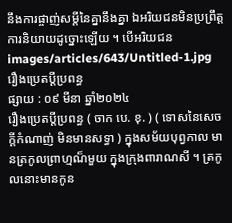នឹងការផ្ចាញ់សម្តីនៃគ្នានឹងគ្នា ឯអរិយជនមិនប្រព្រឹត្តការនិយាយដូច្នោះឡើយ ។ បើអរិយជន
images/articles/643/Untitled-1.jpg
រឿងប្រេតប្តីប្រពន្ធ
ផ្សាយ : ០៩ មីនា ឆ្នាំ២០២៤
រឿងប្រេតប្តីប្រពន្ធ ( ចាក បេ. ខុ. ) ( ទោសនៃសេចក្តីកំណាញ់ មិនមានសទ្ធា ) ក្នុងសម័យបុព្វកាល មានត្រកូលព្រាហ្មណ៏មួយ ក្នុងក្រុងពារាណសី ។ ត្រកូលនោះមានកូន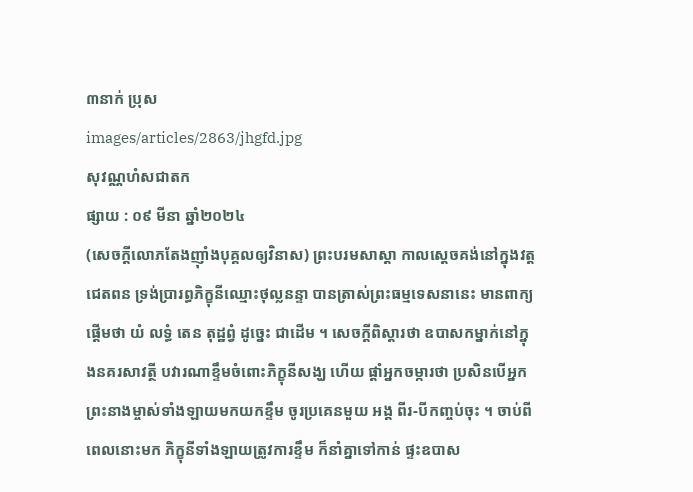៣នាក់ ប្រុស
images/articles/2863/jhgfd.jpg
សុវណ្ណហំសជាតក
ផ្សាយ : ០៩ មីនា ឆ្នាំ២០២៤
(សេចក្ដីលោភតែងញ៉ាំងបុគ្គលឲ្យវិនាស) ព្រះបរមសាស្តា កាលស្ដេចគង់នៅក្នុងវត្តជេតពន ទ្រង់ប្រារព្ធភិក្ខុនីឈ្មោះថុល្លនន្ទា បានត្រាស់ព្រះធម្មទេសនានេះ មានពាក្យផ្តើមថា យំ លទ្ធំ តេន តុដ្ឋព្វំ ដូច្នេះ ជាដើម ។ សេចក្តីពិស្តារថា ឧបាសកម្នាក់នៅក្នុងនគរសាវត្ថី បវារណាខ្ទឹមចំពោះភិក្ខុនីសង្ឃ ហើយ ផ្តាំអ្នកចម្ការថា ប្រសិនបើអ្នកព្រះនាងម្ចាស់ទាំងឡាយមកយកខ្ទឹម ចូរប្រគេនមួយ អង្គ ពីរ-បីកញ្ចប់ចុះ ។ ចាប់ពីពេលនោះមក ភិក្ខុនីទាំងឡាយត្រូវការខ្ទឹម ក៏នាំគ្នាទៅកាន់ ផ្ទះឧបាស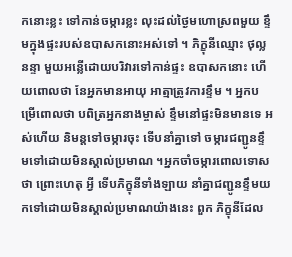កនោះខ្លះ ទៅកាន់ចម្ការខ្លះ លុះដល់ថ្ងៃមហោស្រពមួយ ខ្ទឹមក្នុងផ្ទះរបស់ឧបាសកនោះអស់ទៅ ។ ភិក្ខុនីឈ្មោះ ថុល្លនន្ទា មួយអន្លើដោយបរិវារទៅកាន់ផ្ទះ ឧបាសកនោះ ហើយពោលថា នែអ្នកមានអាយុ អាត្មាត្រូវការខ្ទឹម ។ អ្នកបម្រើពោលថា បពិត្រអ្នកនាងម្ចាស់ ខ្ទឹមនៅផ្ទះមិនមានទេ អស់ហើយ និមន្តទៅចម្ការចុះ ទើបនាំគ្នាទៅ ចម្ការជញ្ជូនខ្ទឹមទៅដោយមិនស្គាល់ប្រមាណ ។អ្នកចាំចម្ការពោលទោសថា ព្រោះហេតុ អ្វី ទើបភិក្ខុនីទាំងឡាយ នាំគ្នាជញ្ជូនខ្ទឹមយកទៅដោយមិនស្គាល់ប្រមាណយ៉ាងនេះ ពួក ភិក្ខុនីដែល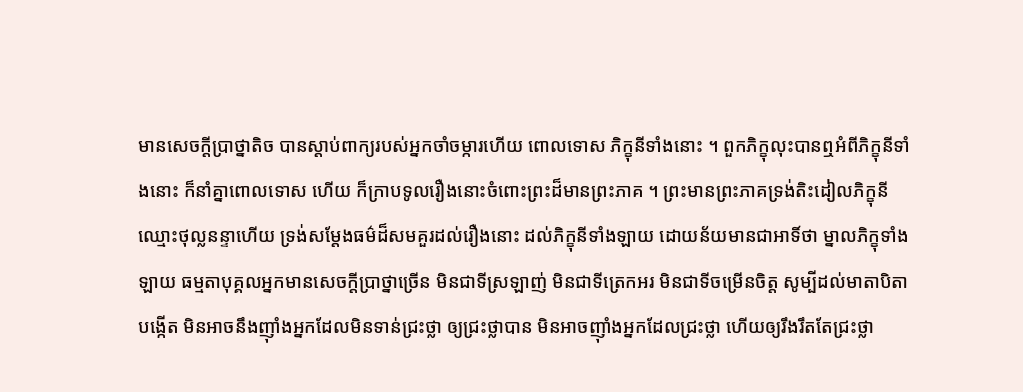មានសេចក្តីប្រាថ្នាតិច បានស្តាប់ពាក្យរបស់អ្នកចាំចម្ការហើយ ពោលទោស ភិក្ខុនីទាំងនោះ ។ ពួកភិក្ខុលុះបានឮអំពីភិក្ខុនីទាំងនោះ ក៏នាំគ្នាពោលទោស ហើយ ក៏ក្រាបទូលរឿងនោះចំពោះព្រះដ៏មានព្រះភាគ ។ ព្រះមានព្រះភាគទ្រង់តិះដៀលភិក្ខុនី ឈ្មោះថុល្លនន្ទាហើយ ទ្រង់សម្តែងធម៌ដ៏សមគួរដល់រឿងនោះ ដល់ភិក្ខុនីទាំងឡាយ ដោយន័យមានជាអាទិ៍ថា ម្នាលភិក្ខុទាំងឡាយ ធម្មតាបុគ្គលអ្នកមានសេចក្តីប្រាថ្នាច្រើន មិនជាទីស្រឡាញ់ មិនជាទីត្រេកអរ មិនជាទីចម្រើនចិត្ត សូម្បីដល់មាតាបិតាបង្កើត មិនអាចនឹងញ៉ាំងអ្នកដែលមិនទាន់ជ្រះថ្លា ឲ្យជ្រះថ្លាបាន មិនអាចញ៉ាំងអ្នកដែលជ្រះថ្លា ហើយឲ្យរឹងរឹតតែជ្រះថ្លា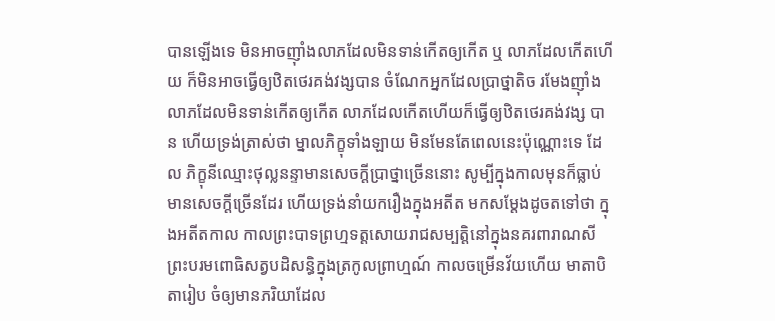បានឡើងទេ មិនអាចញ៉ាំងលាភដែលមិនទាន់កើតឲ្យកើត ឬ លាភដែលកើតហើយ ក៏មិនអាចធ្វើឲ្យឋិតថេរគង់វង្សបាន ចំណែកអ្នកដែលប្រាថ្នាតិច រមែងញ៉ាំងលាភដែលមិនទាន់កើតឲ្យកើត លាភដែលកើតហើយក៏ធ្វើឲ្យឋិតថេរគង់វង្ស បាន ហើយទ្រង់ត្រាស់ថា ម្នាលភិក្ខុទាំងឡាយ មិនមែនតែពេលនេះប៉ុណ្ណោះទេ ដែល ភិក្ខុនីឈ្មោះថុល្លនន្ទាមានសេចក្តីប្រាថ្នាច្រើននោះ សូម្បីក្នុងកាលមុនក៏ធ្លាប់មានសេចក្តីច្រើនដែរ ហើយទ្រង់នាំយករឿងក្នុងអតីត មកសម្តែងដូចតទៅថា ក្នុងអតីតកាល កាលព្រះបាទព្រហ្មទត្តសោយរាជសម្បត្តិនៅក្នុងនគរពារាណសី ព្រះបរមពោធិសត្វបដិសន្ធិក្នុងត្រកូលព្រាហ្មណ៍ កាលចម្រើនវ័យហើយ មាតាបិតារៀប ចំឲ្យមានភរិយាដែល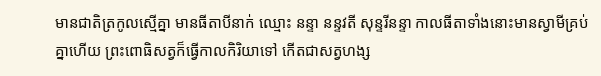មានជាតិត្រកូលស្មើគ្នា មានធីតាបីនាក់ ឈ្មោះ នន្ទា នន្ទវតី សុន្ទរីនន្ទា កាលធីតាទាំងនោះមានស្វាមីគ្រប់គ្នាហើយ ព្រះពោធិសត្វក៏ធ្វើកាលកិរិយាទៅ កើតជាសត្វហង្ស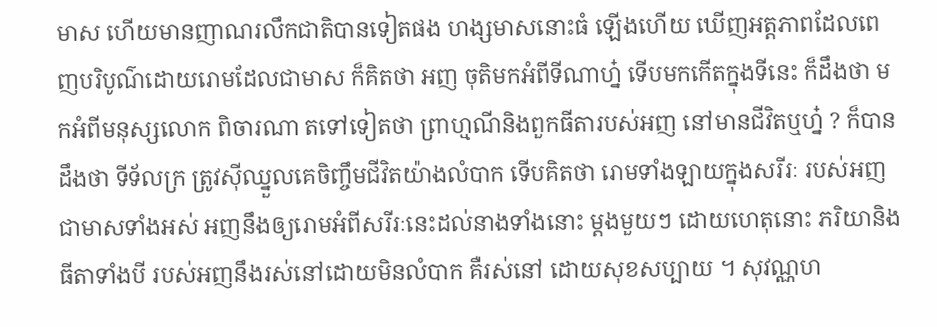មាស ហើយមានញាណរលឹកជាតិបានទៀតផង ហង្សមាសនោះធំ ឡើងហើយ ឃើញអត្តភាពដែលពេញបរិបូណ៌ដោយរោមដែលជាមាស ក៏គិតថា អញ ចុតិមកអំពីទីណាហ្ន៎ ទើបមកកើតក្នុងទីនេះ ក៏ដឹងថា មកអំពីមនុស្សលោក ពិចារណា តទៅទៀតថា ព្រាហ្មណីនិងពួកធីតារបស់អញ នៅមានជីវិតឬហ្ន៎ ? ក៏បានដឹងថា ទីទ័លក្រ ត្រូវស៊ីឈ្នួលគេចិញ្ចឹមជីវិតយ៉ាងលំបាក ទើបគិតថា រោមទាំងឡាយក្នុងសរីរៈ របស់អញជាមាសទាំងអស់ អញនឹងឲ្យរោមអំពីសរីរៈនេះដល់នាងទាំងនោះ ម្តងមួយៗ ដោយហេតុនោះ ភរិយានិងធីតាទាំងបី របស់អញនឹងរស់នៅដោយមិនលំបាក គឺរស់នៅ ដោយសុខសប្បាយ ។ សុវណ្ណហ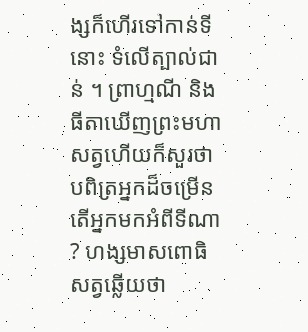ង្សក៏ហើរទៅកាន់ទីនោះ ទំលើត្បាល់ជាន់ ។ ព្រាហ្មណី និងធីតាឃើញព្រះមហាសត្វហើយក៏សួរថា បពិត្រអ្នកដ៏ចម្រើន តើអ្នកមកអំពីទីណា ? ហង្សមាសពោធិសត្វឆ្លើយថា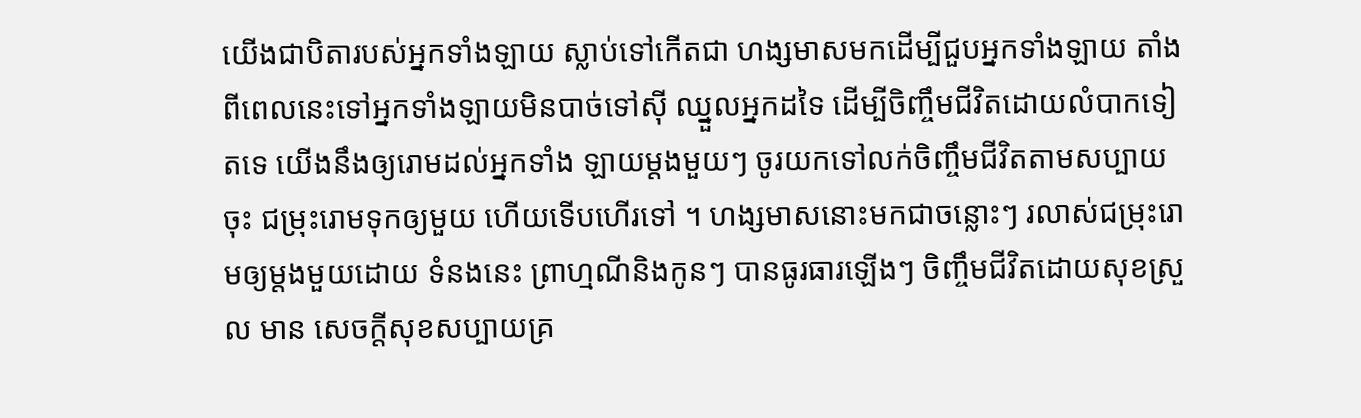យើងជាបិតារបស់អ្នកទាំងឡាយ ស្លាប់ទៅកើតជា ហង្សមាសមកដើម្បីជួបអ្នកទាំងឡាយ តាំងពីពេលនេះទៅអ្នកទាំងឡាយមិនបាច់ទៅស៊ី ឈ្នួលអ្នកដទៃ ដើម្បីចិញ្ចឹមជីវិតដោយលំបាកទៀតទេ យើងនឹងឲ្យរោមដល់អ្នកទាំង ឡាយម្តងមួយៗ ចូរយកទៅលក់ចិញ្ចឹមជីវិតតាមសប្បាយចុះ ជម្រុះរោមទុកឲ្យមួយ ហើយទើបហើរទៅ ។ ហង្សមាសនោះមកជាចន្លោះៗ រលាស់ជម្រុះរោមឲ្យម្តងមួយដោយ ទំនងនេះ ព្រាហ្មណីនិងកូនៗ បានធូរធារឡើងៗ ចិញ្ចឹមជីវិតដោយសុខស្រួល មាន សេចក្តីសុខសប្បាយគ្រ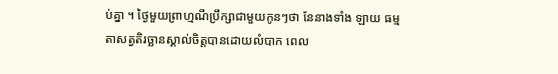ប់គ្នា ។ ថ្ងៃមួយព្រាហ្មណីប្រឹក្សាជាមួយកូនៗថា នែនាងទាំង ឡាយ ធម្មតាសត្វតិរច្ឆានស្គាល់ចិត្តបានដោយលំបាក ពេល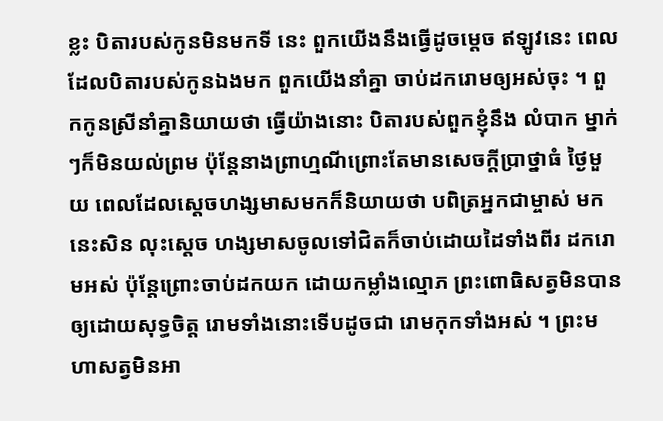ខ្លះ បិតារបស់កូនមិនមកទី នេះ ពួកយើងនឹងធ្វើដូចម្តេច ឥឡូវនេះ ពេលដែលបិតារបស់កូនឯងមក ពួកយើងនាំគ្នា ចាប់ដករោមឲ្យអស់ចុះ ។ ពួកកូនស្រីនាំគ្នានិយាយថា ធ្វើយ៉ាងនោះ បិតារបស់ពួកខ្ញុំនឹង លំបាក ម្នាក់ៗក៏មិនយល់ព្រម ប៉ុន្តែនាងព្រាហ្មណីព្រោះតែមានសេចក្តីប្រាថ្នាធំ ថ្ងៃមួយ ពេលដែលស្តេចហង្សមាសមកក៏និយាយថា បពិត្រអ្នកជាម្ចាស់ មកនេះសិន លុះស្តេច ហង្សមាសចូលទៅជិតក៏ចាប់ដោយដៃទាំងពីរ ដករោមអស់ ប៉ុន្តែព្រោះចាប់ដកយក ដោយកម្លាំងល្មោភ ព្រះពោធិសត្វមិនបានឲ្យដោយសុទ្ធចិត្ត រោមទាំងនោះទើបដូចជា រោមកុកទាំងអស់ ។ ព្រះមហាសត្វមិនអា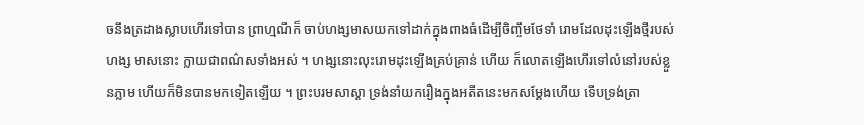ចនឹងត្រដាងស្លាបហើរទៅបាន ព្រាហ្មណីក៏ ចាប់ហង្សមាសយកទៅដាក់ក្នុងពាងធំដើម្បីចិញ្ចឹមថែទាំ រោមដែលដុះឡើងថ្មីរបស់ហង្ស មាសនោះ ក្លាយជាពណ៌សទាំងអស់ ។ ហង្សនោះលុះរោមដុះឡើងគ្រប់គ្រាន់ ហើយ ក៏លោតឡើងហើរទៅលំនៅរបស់ខ្លួនភ្លាម ហើយក៏មិនបានមកទៀតឡើយ ។ ព្រះបរមសាស្តា ទ្រង់នាំយករឿងក្នុងអតីតនេះមកសម្តែងហើយ ទើបទ្រង់ត្រា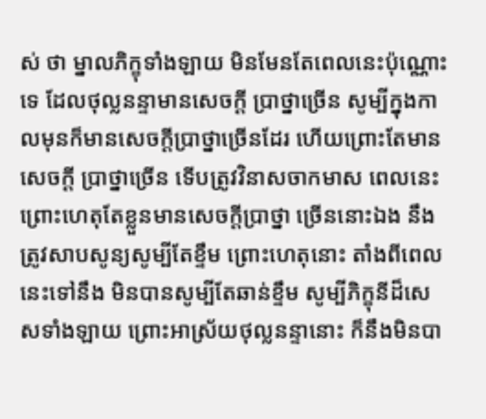ស់ ថា ម្នាលភិក្ខុទាំងឡាយ មិនមែនតែពេលនេះប៉ុណ្ណោះទេ ដែលថុល្លនន្ទាមានសេចក្តី ប្រាថ្នាច្រើន សូម្បីក្នុងកាលមុនក៏មានសេចក្តីប្រាថ្នាច្រើនដែរ ហើយព្រោះតែមានសេចក្តី ប្រាថ្នាច្រើន ទើបត្រូវវិនាសចាកមាស ពេលនេះព្រោះហេតុតែខ្លួនមានសេចក្តីប្រាថ្នា ច្រើននោះឯង នឹងត្រូវសាបសូន្យសូម្បីតែខ្ទឹម ព្រោះហេតុនោះ តាំងពីពេលនេះទៅនឹង មិនបានសូម្បីតែឆាន់ខ្ទឹម សូម្បីភិក្ខុនីដ៏សេសទាំងឡាយ ព្រោះអាស្រ័យថុល្លនន្ទានោះ ក៏នឹងមិនបា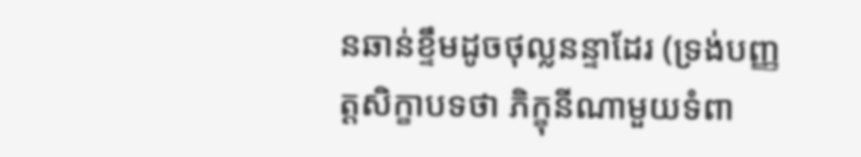នឆាន់ខ្ទឹមដូចថុល្លនន្ទាដែរ (ទ្រង់បញ្ញត្តសិក្ខាបទថា ភិក្ខុនីណាមួយទំពា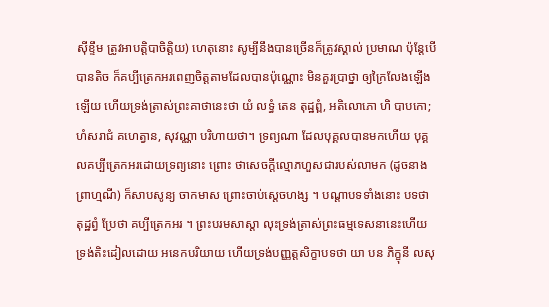ស៊ីខ្ទឹម ត្រូវអាបត្តិបាចិត្តិយ) ហេតុនោះ សូម្បីនឹងបានច្រើនក៏ត្រូវស្គាល់ ប្រមាណ ប៉ុន្តែបើបានតិច ក៏គប្បីត្រេកអរពេញចិត្តតាមដែលបានប៉ុណ្ណោះ មិនគួរប្រាថ្នា ឲ្យក្រៃលែងឡើងឡើយ ហើយទ្រង់ត្រាស់ព្រះគាថានេះថា យំ លទ្ធំ តេន តុដ្ឋព្ពំ, អតិលោភោ ហិ បាបកោ; ហំសរាជំ គហេត្វាន, សុវណ្ណា បរិហាយថា។ ទ្រព្យណា ដែលបុគ្គលបានមកហើយ បុគ្គលគប្បីត្រេកអរដោយទ្រព្យនោះ ព្រោះ ថាសេចក្តីល្មោភហួសជារបស់លាមក (ដូចនាងព្រាហ្មណី) ក៏សាបសូន្យ ចាកមាស ព្រោះចាប់ស្តេចហង្ស ។ បណ្តាបទទាំងនោះ បទថា តុដ្ឋព្វំ ប្រែថា គប្បីត្រេកអរ ។ ព្រះបរមសាស្តា លុះទ្រង់ត្រាស់ព្រះធម្មទេសនានេះហើយ ទ្រង់តិះដៀលដោយ អនេកបរិយាយ ហើយទ្រង់បញ្ញត្តសិក្ខាបទថា យា បន ភិក្ខុនី លសុ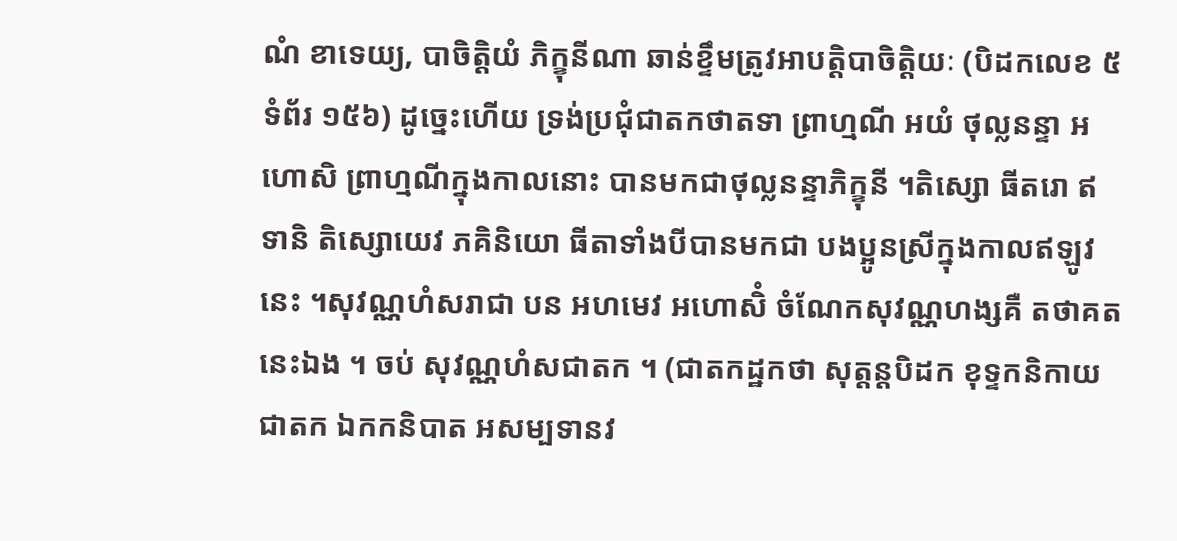ណំ ខាទេយ្យ, បាចិត្តិយំ ភិក្ខុនីណា ឆាន់ខ្ទឹមត្រូវអាបត្តិបាចិត្តិយៈ (បិដកលេខ ៥ ទំព័រ ១៥៦) ដូច្នេះហើយ ទ្រង់ប្រជុំជាតកថាតទា ព្រាហ្មណី អយំ ថុល្លនន្ទា អហោសិ ព្រាហ្មណីក្នុងកាលនោះ បានមកជាថុល្លនន្ទាភិក្ខុនី ។តិស្សោ ធីតរោ ឥទានិ តិស្សោយេវ ភគិនិយោ ធីតាទាំងបីបានមកជា បងប្អូនស្រីក្នុងកាលឥឡូវនេះ ។សុវណ្ណហំសរាជា បន អហមេវ អហោសិំ ចំណែកសុវណ្ណហង្សគឺ តថាគតនេះឯង ។ ចប់ សុវណ្ណហំសជាតក ។ (ជាតកដ្ឋកថា សុត្តន្តបិដក ខុទ្ទកនិកាយ ជាតក ឯកកនិបាត អសម្បទានវ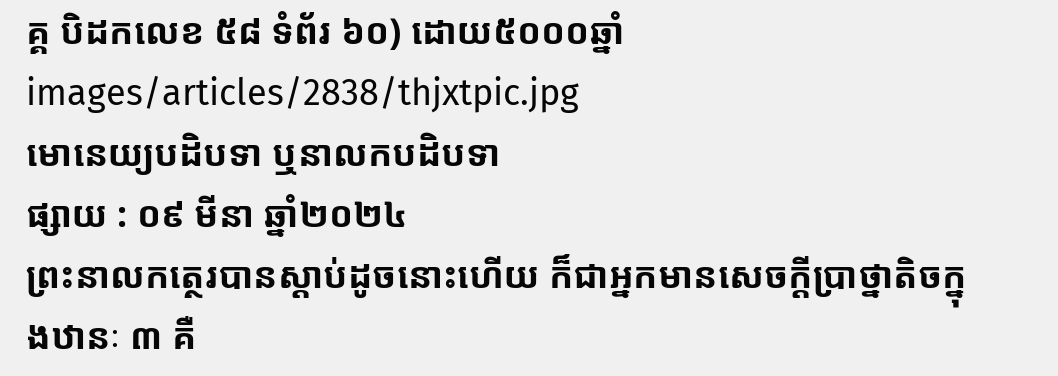គ្គ បិដកលេខ ៥៨ ទំព័រ ៦០) ដោយ៥០០០ឆ្នាំ
images/articles/2838/thjxtpic.jpg
មោនេយ្យបដិបទា ឬនាលកបដិបទា
ផ្សាយ : ០៩ មីនា ឆ្នាំ២០២៤
ព្រះនាលកត្ថេរបានស្ដាប់ដូចនោះហើយ ក៏ជាអ្នកមានសេចក្ដីប្រាថ្នាតិចក្នុងឋានៈ ៣ គឺ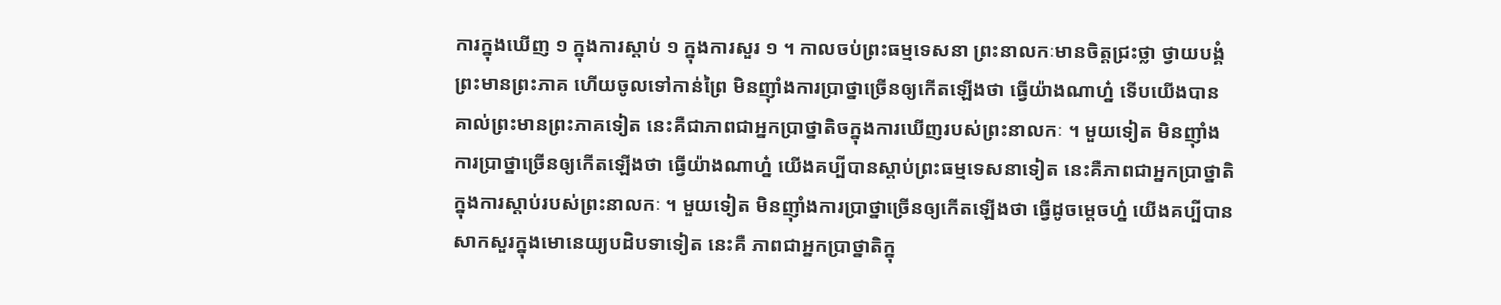ការក្នុងឃើញ ១ ក្នុងការស្ដាប់ ១ ក្នុងការសួរ ១ ។ កាលចប់ព្រះធម្មទេសនា ព្រះនាលកៈមានចិត្តជ្រះថ្លា ថ្វាយបង្គំព្រះមានព្រះភាគ ហើយចូលទៅកាន់ព្រៃ មិនញ៉ាំងការប្រាថ្នាច្រើនឲ្យកើតឡើងថា ធ្វើយ៉ាងណាហ៎្ន ទើបយើងបានគាល់ព្រះមានព្រះភាគទៀត នេះគឺជាភាពជាអ្នកប្រាថ្នាតិចក្នុងការឃើញរបស់ព្រះនាលកៈ ។ មួយទៀត មិនញ៉ាំងការប្រាថ្នាច្រើនឲ្យកើតឡើងថា ធ្វើយ៉ាងណាហ៎្ន យើងគប្បីបានស្ដាប់ព្រះធម្មទេសនាទៀត នេះគឺភាពជាអ្នកប្រាថ្នាតិក្នុងការស្ដាប់របស់ព្រះនាលកៈ ។ មួយទៀត មិនញ៉ាំងការប្រាថ្នាច្រើនឲ្យកើតឡើងថា ធ្វើដូចម្ដេចហ៎្ន យើងគប្បីបានសាកសួរក្នុងមោនេយ្យបដិបទាទៀត នេះគឺ ភាពជាអ្នកប្រាថ្នាតិក្នុ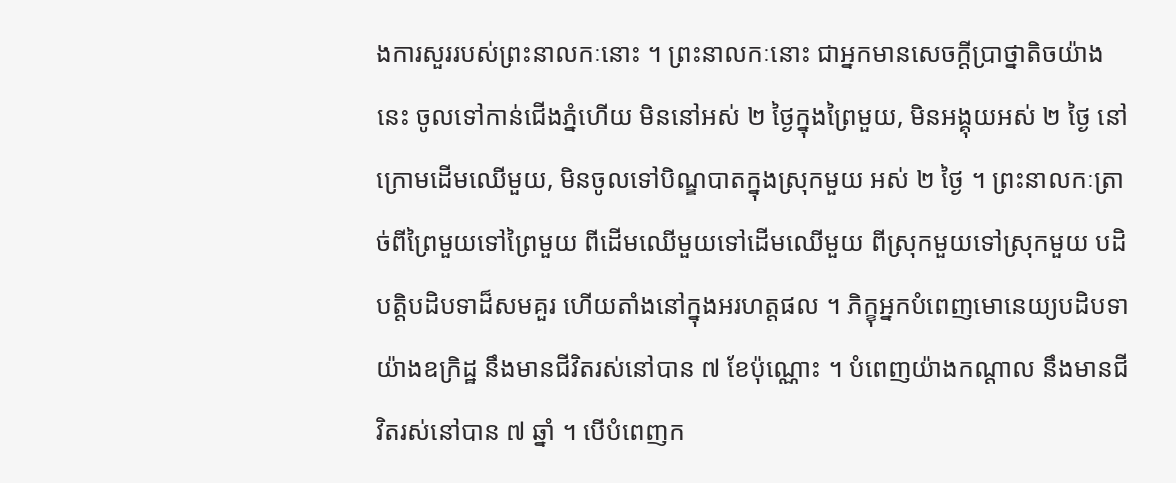ងការសួររបស់ព្រះនាលកៈនោះ ។ ព្រះនាលកៈនោះ ជាអ្នកមានសេចក្ដីប្រាថ្នាតិចយ៉ាងនេះ ចូលទៅកាន់ជើងភ្នំហើយ មិននៅអស់ ២ ថ្ងៃក្នុងព្រៃមួយ, មិនអង្គុយអស់ ២ ថ្ងៃ នៅក្រោមដើមឈើមួយ, មិនចូលទៅបិណ្ឌបាតក្នុងស្រុកមួយ អស់ ២ ថ្ងៃ ។ ព្រះនាលកៈត្រាច់ពីព្រៃមួយទៅព្រៃមួយ ពីដើមឈើមួយទៅដើមឈើមួយ ពីស្រុកមួយទៅស្រុកមួយ បដិបត្តិបដិបទាដ៏សមគួរ ហើយតាំងនៅក្នុងអរហត្តផល ។ ភិក្ខុអ្នកបំពេញមោនេយ្យបដិបទាយ៉ាងឧក្រិដ្ឋ នឹងមានជីវិតរស់នៅបាន ៧ ខែប៉ុណ្ណោះ ។ បំពេញយ៉ាងកណ្ដាល នឹងមានជីវិតរស់នៅបាន ៧ ឆ្នាំ ។ បើបំពេញក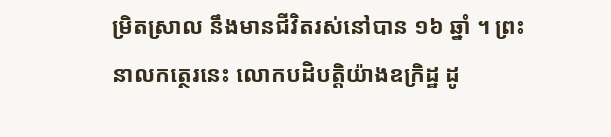ម្រិតស្រាល នឹងមានជីវិតរស់នៅបាន ១៦ ឆ្នាំ ។ ព្រះនាលកត្ថេរនេះ លោកបដិបត្តិយ៉ាងឧក្រិដ្ឋ ដូ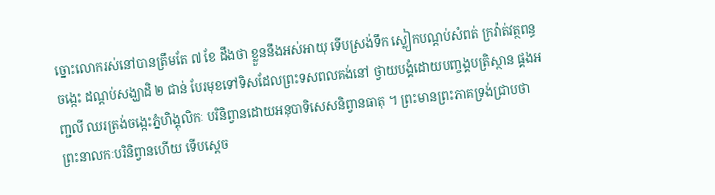ច្នោះលោករស់នៅបានត្រឹមតែ ៧ ខែ ដឹងថា ខ្លួននឹងអស់អាយុ ទើបស្រង់ទឹក ស្លៀកបណ្ដប់សំពត់ ក្រវ៉ាត់វត្ថពន្ធចង្កេះ ដណ្ដប់សង្ឃាដិ ២ ជាន់ បែរមុខទៅទិសដែលព្រះទសពលគង់នៅ ថ្វាយបង្គំដោយបញ្ចង្គបត្រិស្ថាន ផ្គងអញ្ជលី ឈរត្រង់ចង្កេះភ្នំហិង្គុលិកៈ បរិនិព្វានដោយអនុបាទិសេសនិព្វានធាតុ ។ ព្រះមានព្រះភាគទ្រង់ជ្រាបថា ព្រះនាលកៈបរិនិព្វានហើយ ទើបស្ដេច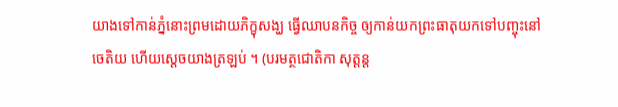យាងទៅកាន់ភ្នំនោះព្រមដោយភិក្ខុសង្ឃ ធ្វើឈាបនកិច្ច ឲ្យកាន់យកព្រះធាតុយកទៅបញ្ចុះនៅចេតិយ ហើយស្ដេចយាងត្រឡប់ ។ (បរមត្ថជោតិកា សុត្តន្ត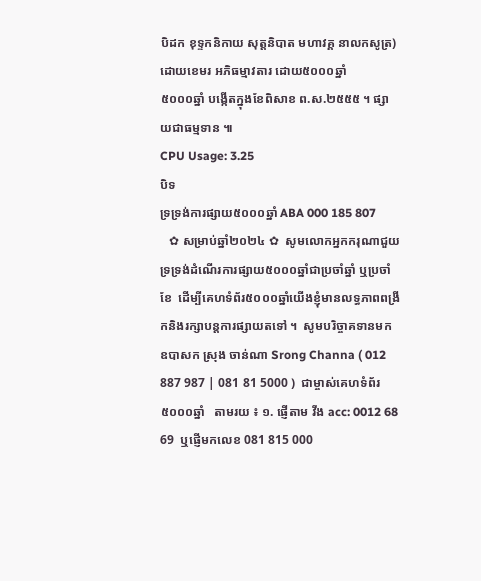បិដក ខុទ្ទកនិកាយ សុត្តនិបាត មហាវគ្គ នាលកសូត្រ) ដោយខេមរ អភិធម្មាវតារ ដោយ៥០០០ឆ្នាំ
៥០០០ឆ្នាំ បង្កើតក្នុងខែពិសាខ ព.ស.២៥៥៥ ។ ផ្សាយជាធម្មទាន ៕
CPU Usage: 3.25
បិទ
ទ្រទ្រង់ការផ្សាយ៥០០០ឆ្នាំ ABA 000 185 807
   ✿ សម្រាប់ឆ្នាំ២០២៤ ✿  សូមលោកអ្នកករុណាជួយទ្រទ្រង់ដំណើរការផ្សាយ៥០០០ឆ្នាំជាប្រចាំឆ្នាំ ឬប្រចាំខែ  ដើម្បីគេហទំព័រ៥០០០ឆ្នាំយើងខ្ញុំមានលទ្ធភាពពង្រីកនិងរក្សាបន្តការផ្សាយតទៅ ។  សូមបរិច្ចាគទានមក ឧបាសក ស្រុង ចាន់ណា Srong Channa ( 012 887 987 | 081 81 5000 )  ជាម្ចាស់គេហទំព័រ៥០០០ឆ្នាំ   តាមរយ ៖ ១. ផ្ញើតាម វីង acc: 0012 68 69  ឬផ្ញើមកលេខ 081 815 000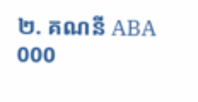២. គណនី ABA 000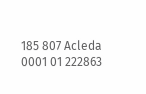185 807 Acleda 0001 01 222863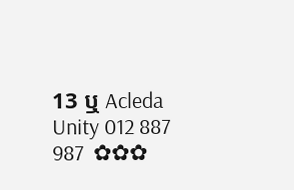13 ឬ Acleda Unity 012 887 987  ✿✿✿